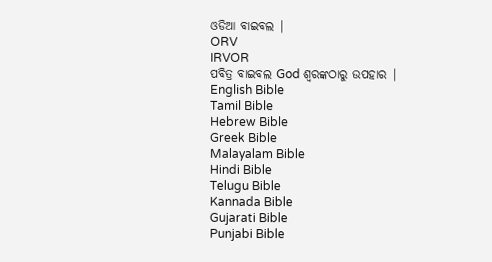ଓଡିଆ ବାଇବଲ |
ORV
IRVOR
ପବିତ୍ର ବାଇବଲ God ଶ୍ବରଙ୍କଠାରୁ ଉପହାର |
English Bible
Tamil Bible
Hebrew Bible
Greek Bible
Malayalam Bible
Hindi Bible
Telugu Bible
Kannada Bible
Gujarati Bible
Punjabi Bible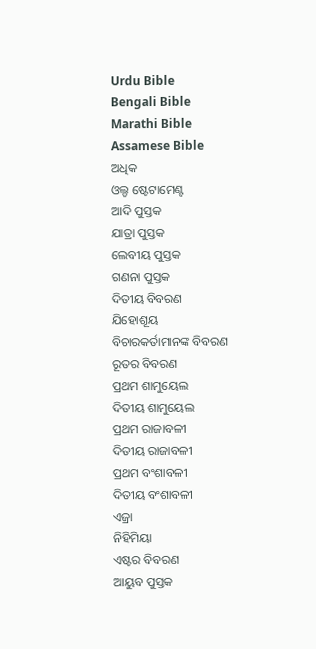Urdu Bible
Bengali Bible
Marathi Bible
Assamese Bible
ଅଧିକ
ଓଲ୍ଡ ଷ୍ଟେଟାମେଣ୍ଟ
ଆଦି ପୁସ୍ତକ
ଯାତ୍ରା ପୁସ୍ତକ
ଲେବୀୟ ପୁସ୍ତକ
ଗଣନା ପୁସ୍ତକ
ଦିତୀୟ ବିବରଣ
ଯିହୋଶୂୟ
ବିଚାରକର୍ତାମାନଙ୍କ ବିବରଣ
ରୂତର ବିବରଣ
ପ୍ରଥମ ଶାମୁୟେଲ
ଦିତୀୟ ଶାମୁୟେଲ
ପ୍ରଥମ ରାଜାବଳୀ
ଦିତୀୟ ରାଜାବଳୀ
ପ୍ରଥମ ବଂଶାବଳୀ
ଦିତୀୟ ବଂଶାବଳୀ
ଏଜ୍ରା
ନିହିମିୟା
ଏଷ୍ଟର ବିବରଣ
ଆୟୁବ ପୁସ୍ତକ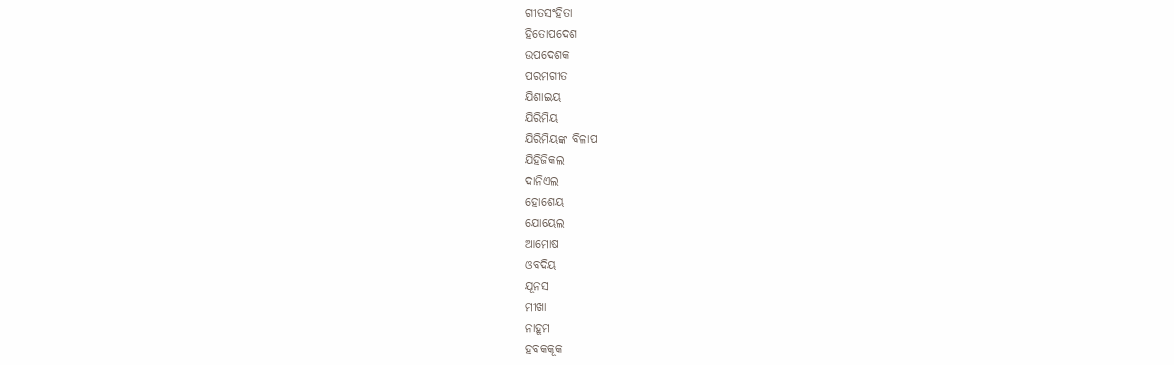ଗୀତସଂହିତା
ହିତୋପଦେଶ
ଉପଦେଶକ
ପରମଗୀତ
ଯିଶାଇୟ
ଯିରିମିୟ
ଯିରିମିୟଙ୍କ ବିଳାପ
ଯିହିଜିକଲ
ଦାନିଏଲ
ହୋଶେୟ
ଯୋୟେଲ
ଆମୋଷ
ଓବଦିୟ
ଯୂନସ
ମୀଖା
ନାହୂମ
ହବକକୂକ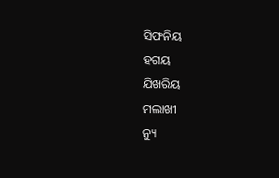ସିଫନିୟ
ହଗୟ
ଯିଖରିୟ
ମଲାଖୀ
ନ୍ୟୁ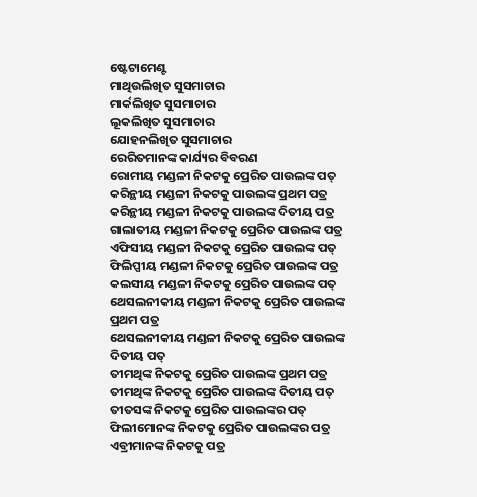ଷ୍ଟେଟାମେଣ୍ଟ
ମାଥିଉଲିଖିତ ସୁସମାଚାର
ମାର୍କଲିଖିତ ସୁସମାଚାର
ଲୂକଲିଖିତ ସୁସମାଚାର
ଯୋହନଲିଖିତ ସୁସମାଚାର
ରେରିତମାନଙ୍କ କାର୍ଯ୍ୟର ବିବରଣ
ରୋମୀୟ ମଣ୍ଡଳୀ ନିକଟକୁ ପ୍ରେରିତ ପାଉଲଙ୍କ ପତ୍
କରିନ୍ଥୀୟ ମଣ୍ଡଳୀ ନିକଟକୁ ପାଉଲଙ୍କ ପ୍ରଥମ ପତ୍ର
କରିନ୍ଥୀୟ ମଣ୍ଡଳୀ ନିକଟକୁ ପାଉଲଙ୍କ ଦିତୀୟ ପତ୍ର
ଗାଲାତୀୟ ମଣ୍ଡଳୀ ନିକଟକୁ ପ୍ରେରିତ ପାଉଲଙ୍କ ପତ୍ର
ଏଫିସୀୟ ମଣ୍ଡଳୀ ନିକଟକୁ ପ୍ରେରିତ ପାଉଲଙ୍କ ପତ୍
ଫିଲିପ୍ପୀୟ ମଣ୍ଡଳୀ ନିକଟକୁ ପ୍ରେରିତ ପାଉଲଙ୍କ ପତ୍ର
କଲସୀୟ ମଣ୍ଡଳୀ ନିକଟକୁ ପ୍ରେରିତ ପାଉଲଙ୍କ ପତ୍
ଥେସଲନୀକୀୟ ମଣ୍ଡଳୀ ନିକଟକୁ ପ୍ରେରିତ ପାଉଲଙ୍କ ପ୍ରଥମ ପତ୍ର
ଥେସଲନୀକୀୟ ମଣ୍ଡଳୀ ନିକଟକୁ ପ୍ରେରିତ ପାଉଲଙ୍କ ଦିତୀୟ ପତ୍
ତୀମଥିଙ୍କ ନିକଟକୁ ପ୍ରେରିତ ପାଉଲଙ୍କ ପ୍ରଥମ ପତ୍ର
ତୀମଥିଙ୍କ ନିକଟକୁ ପ୍ରେରିତ ପାଉଲଙ୍କ ଦିତୀୟ ପତ୍
ତୀତସଙ୍କ ନିକଟକୁ ପ୍ରେରିତ ପାଉଲଙ୍କର ପତ୍
ଫିଲୀମୋନଙ୍କ ନିକଟକୁ ପ୍ରେରିତ ପାଉଲଙ୍କର ପତ୍ର
ଏବ୍ରୀମାନଙ୍କ ନିକଟକୁ ପତ୍ର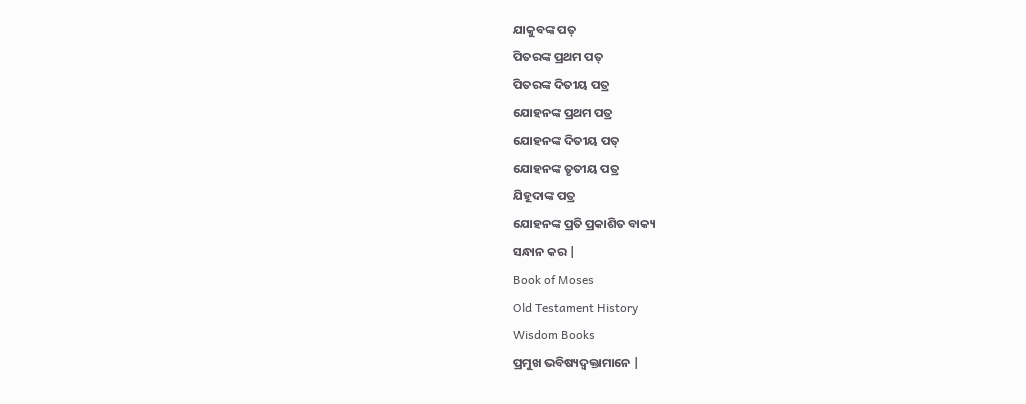ଯାକୁବଙ୍କ ପତ୍
ପିତରଙ୍କ ପ୍ରଥମ ପତ୍
ପିତରଙ୍କ ଦିତୀୟ ପତ୍ର
ଯୋହନଙ୍କ ପ୍ରଥମ ପତ୍ର
ଯୋହନଙ୍କ ଦିତୀୟ ପତ୍
ଯୋହନଙ୍କ ତୃତୀୟ ପତ୍ର
ଯିହୂଦାଙ୍କ ପତ୍ର
ଯୋହନଙ୍କ ପ୍ରତି ପ୍ରକାଶିତ ବାକ୍ୟ
ସନ୍ଧାନ କର |
Book of Moses
Old Testament History
Wisdom Books
ପ୍ରମୁଖ ଭବିଷ୍ୟଦ୍ବକ୍ତାମାନେ |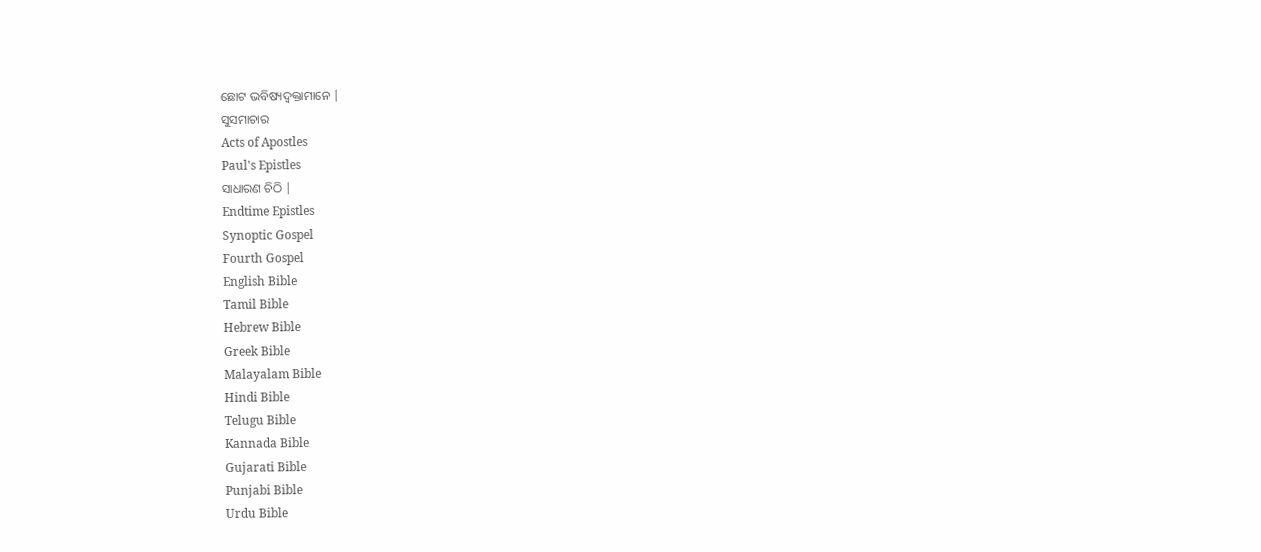ଛୋଟ ଭବିଷ୍ୟଦ୍ବକ୍ତାମାନେ |
ସୁସମାଚାର
Acts of Apostles
Paul's Epistles
ସାଧାରଣ ଚିଠି |
Endtime Epistles
Synoptic Gospel
Fourth Gospel
English Bible
Tamil Bible
Hebrew Bible
Greek Bible
Malayalam Bible
Hindi Bible
Telugu Bible
Kannada Bible
Gujarati Bible
Punjabi Bible
Urdu Bible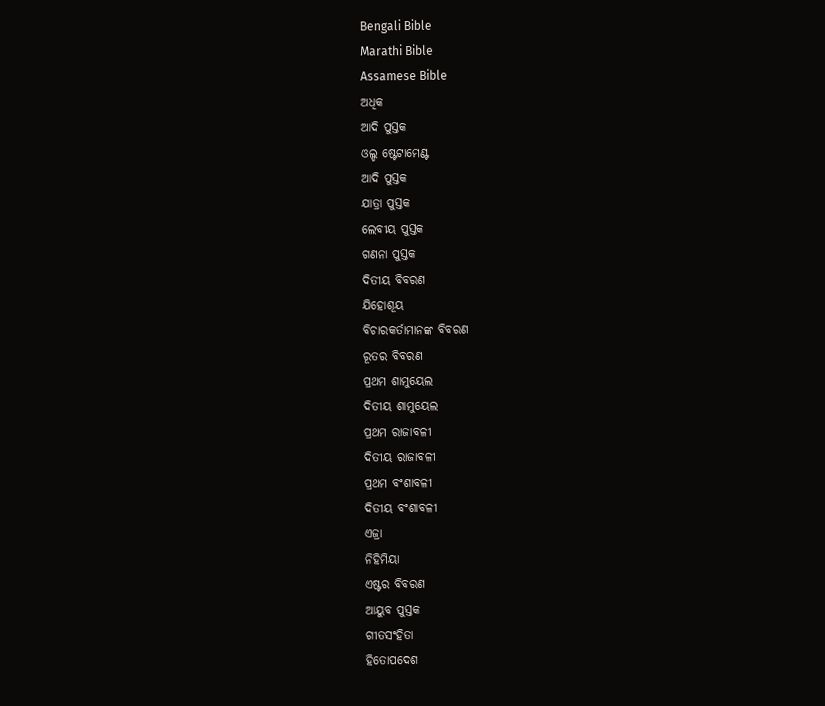Bengali Bible
Marathi Bible
Assamese Bible
ଅଧିକ
ଆଦି ପୁସ୍ତକ
ଓଲ୍ଡ ଷ୍ଟେଟାମେଣ୍ଟ
ଆଦି ପୁସ୍ତକ
ଯାତ୍ରା ପୁସ୍ତକ
ଲେବୀୟ ପୁସ୍ତକ
ଗଣନା ପୁସ୍ତକ
ଦିତୀୟ ବିବରଣ
ଯିହୋଶୂୟ
ବିଚାରକର୍ତାମାନଙ୍କ ବିବରଣ
ରୂତର ବିବରଣ
ପ୍ରଥମ ଶାମୁୟେଲ
ଦିତୀୟ ଶାମୁୟେଲ
ପ୍ରଥମ ରାଜାବଳୀ
ଦିତୀୟ ରାଜାବଳୀ
ପ୍ରଥମ ବଂଶାବଳୀ
ଦିତୀୟ ବଂଶାବଳୀ
ଏଜ୍ରା
ନିହିମିୟା
ଏଷ୍ଟର ବିବରଣ
ଆୟୁବ ପୁସ୍ତକ
ଗୀତସଂହିତା
ହିତୋପଦେଶ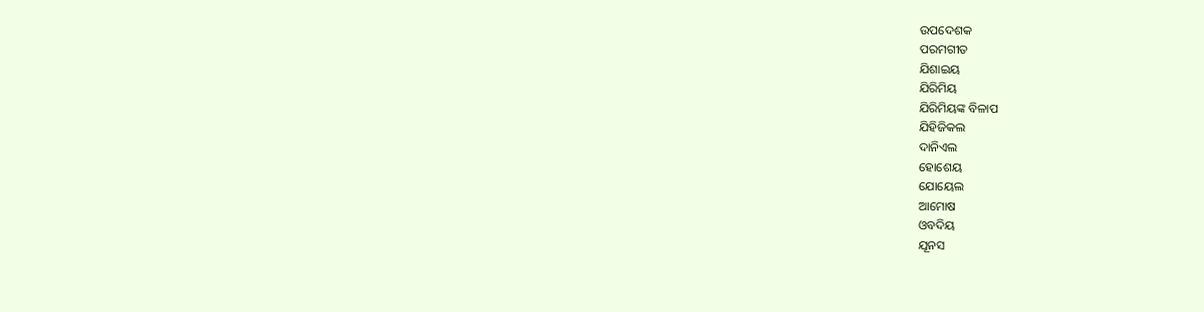ଉପଦେଶକ
ପରମଗୀତ
ଯିଶାଇୟ
ଯିରିମିୟ
ଯିରିମିୟଙ୍କ ବିଳାପ
ଯିହିଜିକଲ
ଦାନିଏଲ
ହୋଶେୟ
ଯୋୟେଲ
ଆମୋଷ
ଓବଦିୟ
ଯୂନସ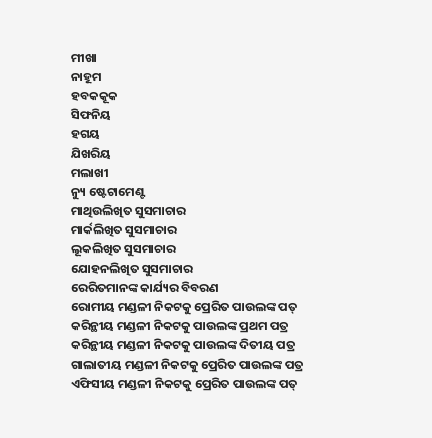ମୀଖା
ନାହୂମ
ହବକକୂକ
ସିଫନିୟ
ହଗୟ
ଯିଖରିୟ
ମଲାଖୀ
ନ୍ୟୁ ଷ୍ଟେଟାମେଣ୍ଟ
ମାଥିଉଲିଖିତ ସୁସମାଚାର
ମାର୍କଲିଖିତ ସୁସମାଚାର
ଲୂକଲିଖିତ ସୁସମାଚାର
ଯୋହନଲିଖିତ ସୁସମାଚାର
ରେରିତମାନଙ୍କ କାର୍ଯ୍ୟର ବିବରଣ
ରୋମୀୟ ମଣ୍ଡଳୀ ନିକଟକୁ ପ୍ରେରିତ ପାଉଲଙ୍କ ପତ୍
କରିନ୍ଥୀୟ ମଣ୍ଡଳୀ ନିକଟକୁ ପାଉଲଙ୍କ ପ୍ରଥମ ପତ୍ର
କରିନ୍ଥୀୟ ମଣ୍ଡଳୀ ନିକଟକୁ ପାଉଲଙ୍କ ଦିତୀୟ ପତ୍ର
ଗାଲାତୀୟ ମଣ୍ଡଳୀ ନିକଟକୁ ପ୍ରେରିତ ପାଉଲଙ୍କ ପତ୍ର
ଏଫିସୀୟ ମଣ୍ଡଳୀ ନିକଟକୁ ପ୍ରେରିତ ପାଉଲଙ୍କ ପତ୍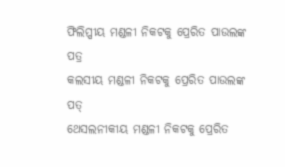ଫିଲିପ୍ପୀୟ ମଣ୍ଡଳୀ ନିକଟକୁ ପ୍ରେରିତ ପାଉଲଙ୍କ ପତ୍ର
କଲସୀୟ ମଣ୍ଡଳୀ ନିକଟକୁ ପ୍ରେରିତ ପାଉଲଙ୍କ ପତ୍
ଥେସଲନୀକୀୟ ମଣ୍ଡଳୀ ନିକଟକୁ ପ୍ରେରିତ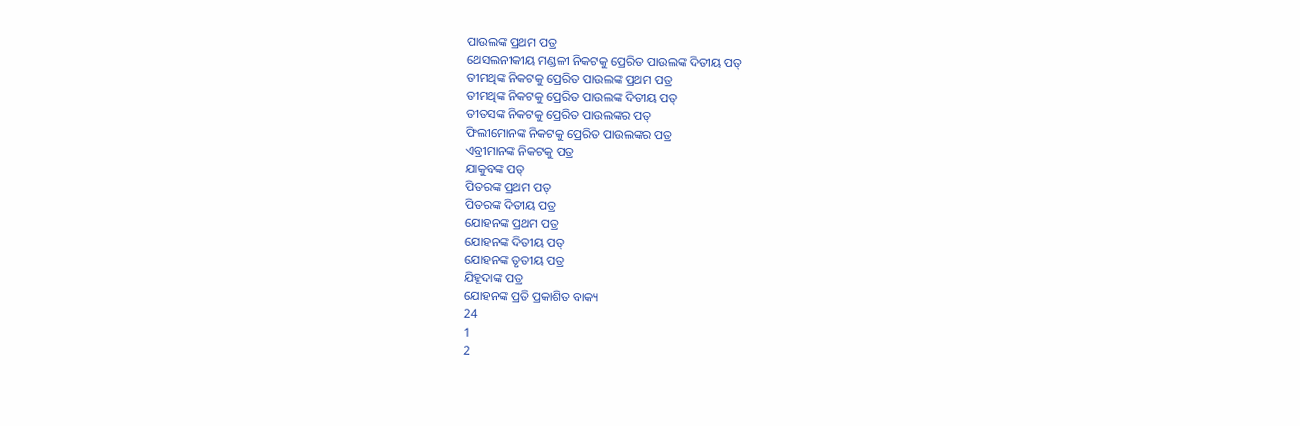ପାଉଲଙ୍କ ପ୍ରଥମ ପତ୍ର
ଥେସଲନୀକୀୟ ମଣ୍ଡଳୀ ନିକଟକୁ ପ୍ରେରିତ ପାଉଲଙ୍କ ଦିତୀୟ ପତ୍
ତୀମଥିଙ୍କ ନିକଟକୁ ପ୍ରେରିତ ପାଉଲଙ୍କ ପ୍ରଥମ ପତ୍ର
ତୀମଥିଙ୍କ ନିକଟକୁ ପ୍ରେରିତ ପାଉଲଙ୍କ ଦିତୀୟ ପତ୍
ତୀତସଙ୍କ ନିକଟକୁ ପ୍ରେରିତ ପାଉଲଙ୍କର ପତ୍
ଫିଲୀମୋନଙ୍କ ନିକଟକୁ ପ୍ରେରିତ ପାଉଲଙ୍କର ପତ୍ର
ଏବ୍ରୀମାନଙ୍କ ନିକଟକୁ ପତ୍ର
ଯାକୁବଙ୍କ ପତ୍
ପିତରଙ୍କ ପ୍ରଥମ ପତ୍
ପିତରଙ୍କ ଦିତୀୟ ପତ୍ର
ଯୋହନଙ୍କ ପ୍ରଥମ ପତ୍ର
ଯୋହନଙ୍କ ଦିତୀୟ ପତ୍
ଯୋହନଙ୍କ ତୃତୀୟ ପତ୍ର
ଯିହୂଦାଙ୍କ ପତ୍ର
ଯୋହନଙ୍କ ପ୍ରତି ପ୍ରକାଶିତ ବାକ୍ୟ
24
1
2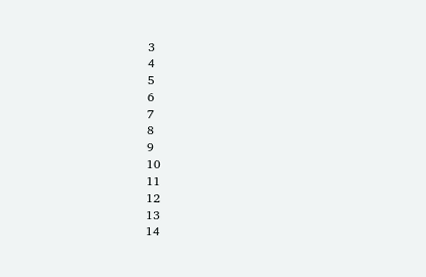3
4
5
6
7
8
9
10
11
12
13
14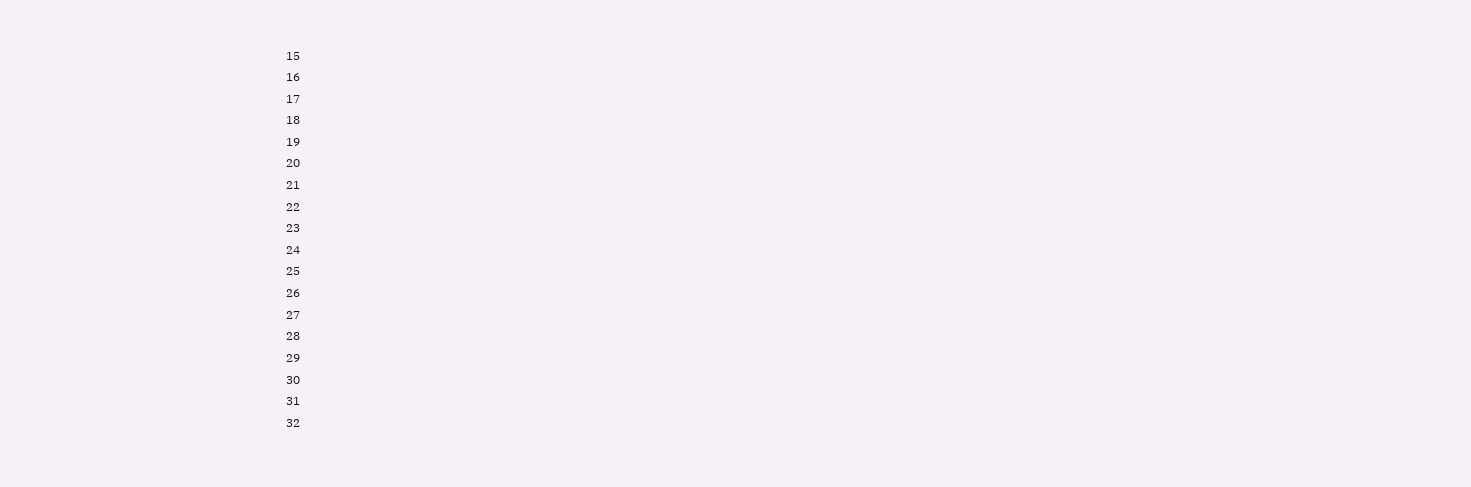15
16
17
18
19
20
21
22
23
24
25
26
27
28
29
30
31
32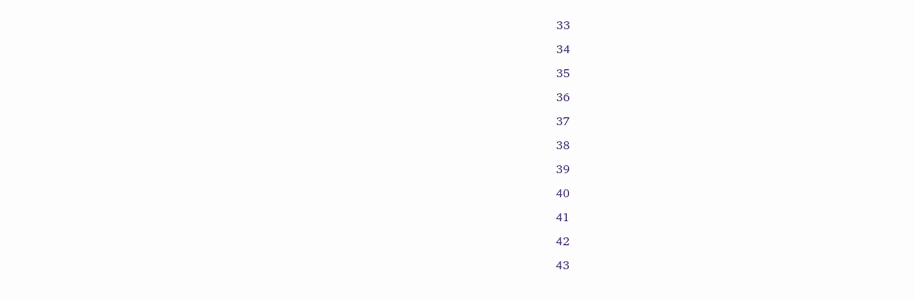33
34
35
36
37
38
39
40
41
42
43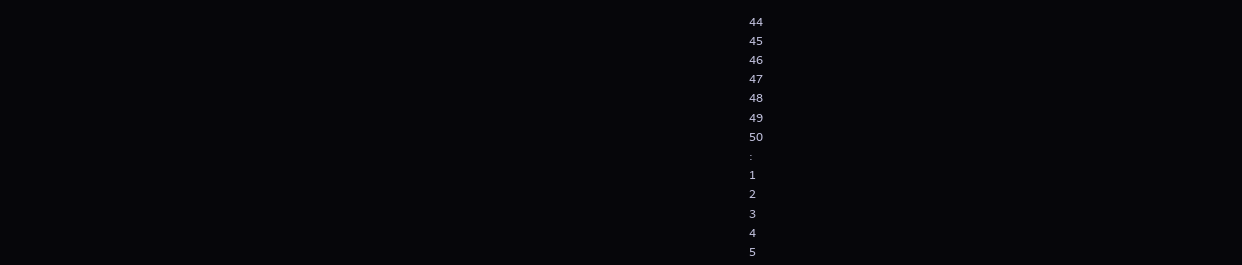44
45
46
47
48
49
50
:
1
2
3
4
5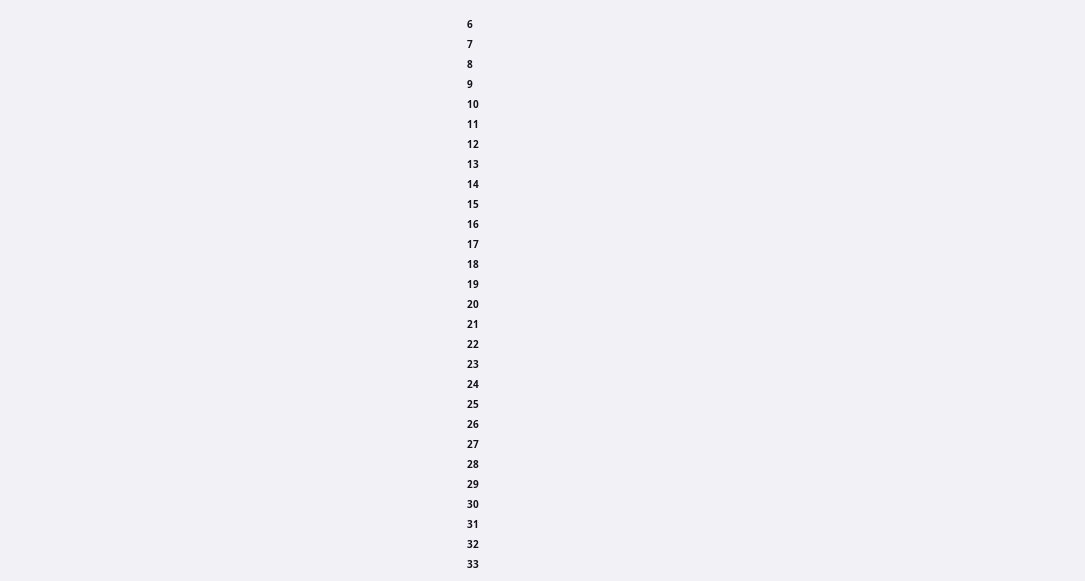6
7
8
9
10
11
12
13
14
15
16
17
18
19
20
21
22
23
24
25
26
27
28
29
30
31
32
33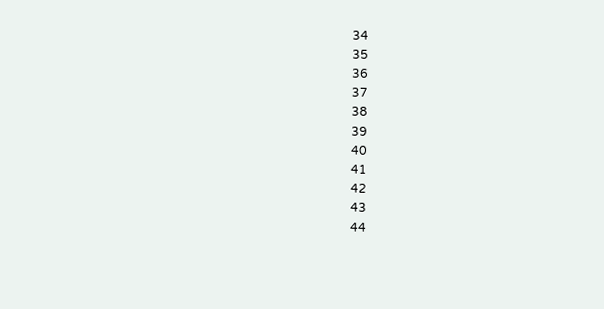34
35
36
37
38
39
40
41
42
43
44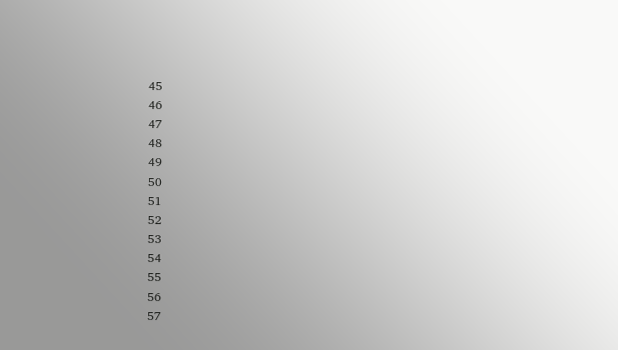45
46
47
48
49
50
51
52
53
54
55
56
57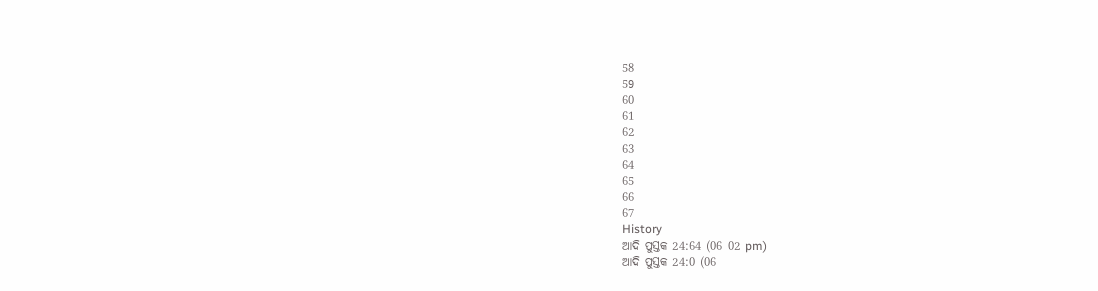58
59
60
61
62
63
64
65
66
67
History
ଆଦି ପୁସ୍ତକ 24:64 (06 02 pm)
ଆଦି ପୁସ୍ତକ 24:0 (06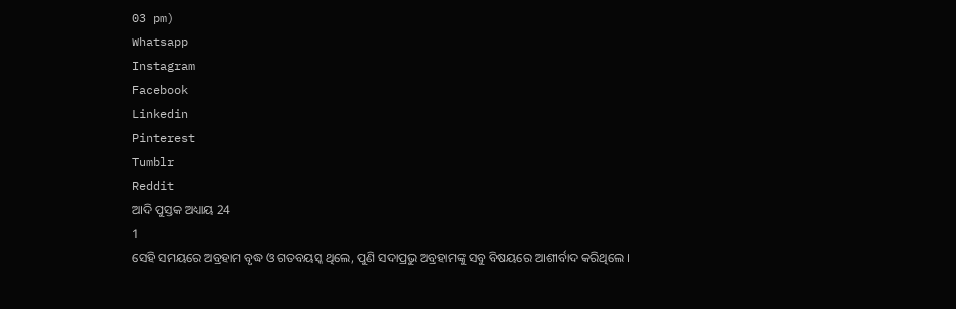03 pm)
Whatsapp
Instagram
Facebook
Linkedin
Pinterest
Tumblr
Reddit
ଆଦି ପୁସ୍ତକ ଅଧ୍ୟାୟ 24
1
ସେହି ସମୟରେ ଅବ୍ରହାମ ବୃଦ୍ଧ ଓ ଗତବୟସ୍କ ଥିଲେ, ପୁଣି ସଦାପ୍ରଭୁ ଅବ୍ରହାମଙ୍କୁ ସବୁ ବିଷୟରେ ଆଶୀର୍ବାଦ କରିଥିଲେ ।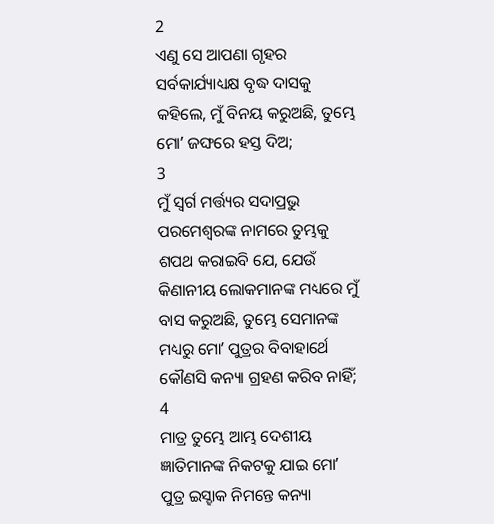2
ଏଣୁ ସେ ଆପଣା ଗୃହର ସର୍ବକାର୍ଯ୍ୟାଧ୍ୟକ୍ଷ ବୃଦ୍ଧ ଦାସକୁ କହିଲେ, ମୁଁ ବିନୟ କରୁଅଛି, ତୁମ୍ଭେ ମୋʼ ଜଙ୍ଘରେ ହସ୍ତ ଦିଅ;
3
ମୁଁ ସ୍ଵର୍ଗ ମର୍ତ୍ତ୍ୟର ସଦାପ୍ରଭୁ ପରମେଶ୍ଵରଙ୍କ ନାମରେ ତୁମ୍ଭକୁ ଶପଥ କରାଇବି ଯେ, ଯେଉଁ କିଣାନୀୟ ଲୋକମାନଙ୍କ ମଧ୍ୟରେ ମୁଁ ବାସ କରୁଅଛି, ତୁମ୍ଭେ ସେମାନଙ୍କ ମଧ୍ୟରୁ ମୋʼ ପୁତ୍ରର ବିବାହାର୍ଥେ କୌଣସି କନ୍ୟା ଗ୍ରହଣ କରିବ ନାହିଁ;
4
ମାତ୍ର ତୁମ୍ଭେ ଆମ୍ଭ ଦେଶୀୟ ଜ୍ଞାତିମାନଙ୍କ ନିକଟକୁ ଯାଇ ମୋʼ ପୁତ୍ର ଇସ୍ହାକ ନିମନ୍ତେ କନ୍ୟା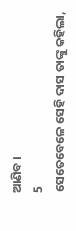ଆଣିବ ।
5
ସେତେବେଳେ ସେହି ଦାସ ତାଙ୍କୁ କହିଲା,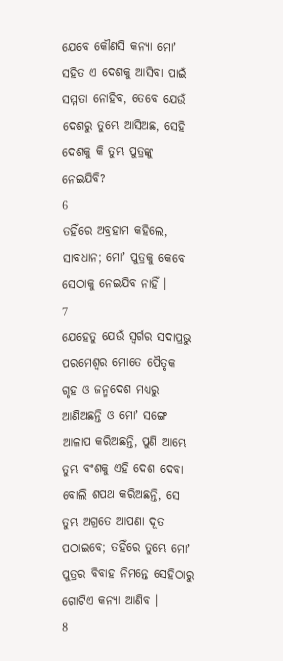ଯେବେ କୌଣସି କନ୍ୟା ମୋʼ ସହିତ ଏ ଦେଶକୁ ଆସିବା ପାଇଁ ସମ୍ମତା ନୋହିବ, ତେବେ ଯେଉଁ ଦେଶରୁ ତୁମ୍ଭେ ଆସିଅଛ, ସେହି ଦେଶକୁ କି ତୁମ୍ଭ ପୁତ୍ରଙ୍କୁ ନେଇଯିବି?
6
ତହିଁରେ ଅବ୍ରହାମ କହିଲେ, ସାବଧାନ; ମୋʼ ପୁତ୍ରକୁ କେବେ ସେଠାକୁ ନେଇଯିବ ନାହିଁ ।
7
ଯେହେତୁ ଯେଉଁ ସ୍ଵର୍ଗର ସଦାପ୍ରଭୁ ପରମେଶ୍ଵର ମୋତେ ପୈତୃକ ଗୃହ ଓ ଜନ୍ମଦେଶ ମଧ୍ୟରୁ ଆଣିଅଛନ୍ତି ଓ ମୋʼ ସଙ୍ଗେ ଆଳାପ କରିଅଛନ୍ତି, ପୁଣି ଆମ୍ଭେ ତୁମ୍ଭ ବଂଶକୁ ଏହି ଦେଶ ଦେବା ବୋଲି ଶପଥ କରିଅଛନ୍ତି, ସେ ତୁମ୍ଭ ଅଗ୍ରତେ ଆପଣା ଦୂତ ପଠାଇବେ; ତହିଁରେ ତୁମ୍ଭେ ମୋʼ ପୁତ୍ରର ବିବାହ ନିମନ୍ତେ ସେହିଠାରୁ ଗୋଟିଏ କନ୍ୟା ଆଣିବ ।
8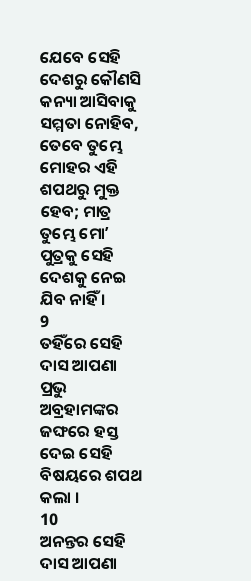ଯେବେ ସେହି ଦେଶରୁ କୌଣସି କନ୍ୟା ଆସିବାକୁ ସମ୍ମତା ନୋହିବ, ତେବେ ତୁମ୍ଭେ ମୋହର ଏହି ଶପଥରୁ ମୁକ୍ତ ହେବ; ମାତ୍ର ତୁମ୍ଭେ ମୋʼ ପୁତ୍ରକୁ ସେହି ଦେଶକୁ ନେଇ ଯିବ ନାହିଁ ।
9
ତହିଁରେ ସେହି ଦାସ ଆପଣା ପ୍ରଭୁ ଅବ୍ରହାମଙ୍କର ଜଙ୍ଘରେ ହସ୍ତ ଦେଇ ସେହି ବିଷୟରେ ଶପଥ କଲା ।
10
ଅନନ୍ତର ସେହି ଦାସ ଆପଣା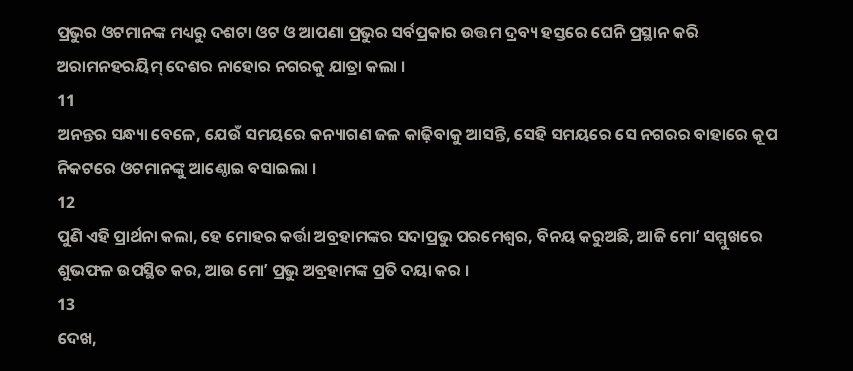ପ୍ରଭୁର ଓଟମାନଙ୍କ ମଧ୍ୟରୁ ଦଶଟା ଓଟ ଓ ଆପଣା ପ୍ରଭୁର ସର୍ବପ୍ରକାର ଉତ୍ତମ ଦ୍ରବ୍ୟ ହସ୍ତରେ ଘେନି ପ୍ରସ୍ଥାନ କରି ଅରାମନହରୟିମ୍ ଦେଶର ନାହୋର ନଗରକୁ ଯାତ୍ରା କଲା ।
11
ଅନନ୍ତର ସନ୍ଧ୍ୟା ବେଳେ, ଯେଉଁ ସମୟରେ କନ୍ୟାଗଣ ଜଳ କାଢ଼ିବାକୁ ଆସନ୍ତି, ସେହି ସମୟରେ ସେ ନଗରର ବାହାରେ କୂପ ନିକଟରେ ଓଟମାନଙ୍କୁ ଆଣ୍ଠୋଇ ବସାଇଲା ।
12
ପୁଣି ଏହି ପ୍ରାର୍ଥନା କଲା, ହେ ମୋହର କର୍ତ୍ତା ଅବ୍ରହାମଙ୍କର ସଦାପ୍ରଭୁ ପରମେଶ୍ଵର, ବିନୟ କରୁଅଛି, ଆଜି ମୋʼ ସମ୍ମୁଖରେ ଶୁଭଫଳ ଉପସ୍ଥିତ କର, ଆଉ ମୋʼ ପ୍ରଭୁ ଅବ୍ରହାମଙ୍କ ପ୍ରତି ଦୟା କର ।
13
ଦେଖ,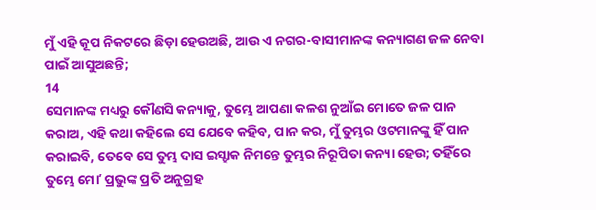ମୁଁ ଏହି କୂପ ନିକଟରେ ଛିଡ଼ା ହେଉଅଛି, ଆଉ ଏ ନଗର-ବାସୀମାନଙ୍କ କନ୍ୟାଗଣ ଜଳ ନେବା ପାଇଁ ଆସୁଅଛନ୍ତି;
14
ସେମାନଙ୍କ ମଧ୍ୟରୁ କୌଣସି କନ୍ୟାକୁ, ତୁମ୍ଭେ ଆପଣା କଳଶ ନୁଆଁଇ ମୋତେ ଜଳ ପାନ କରାଅ, ଏହି କଥା କହିଲେ ସେ ଯେବେ କହିବ, ପାନ କର, ମୁଁ ତୁମ୍ଭର ଓଟମାନଙ୍କୁ ହିଁ ପାନ କରାଇବି, ତେବେ ସେ ତୁମ୍ଭ ଦାସ ଇସ୍ହାକ ନିମନ୍ତେ ତୁମ୍ଭର ନିରୂପିତା କନ୍ୟା ହେଉ; ତହିଁରେ ତୁମ୍ଭେ ମୋʼ ପ୍ରଭୁଙ୍କ ପ୍ରତି ଅନୁଗ୍ରହ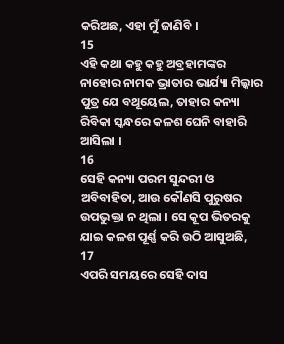କରିଅଛ, ଏହା ମୁଁ ଜାଣିବି ।
15
ଏହି କଥା କହୁ କହୁ ଅବ୍ରହାମଙ୍କର ନାହୋର ନାମକ ଭ୍ରାତାର ଭାର୍ଯ୍ୟା ମିଲ୍କାର ପୁତ୍ର ଯେ ବଥୂୟେଲ, ତାହାର କନ୍ୟା ରିବିକା ସ୍କନ୍ଧରେ କଳଶ ଘେନି ବାହାରି ଆସିଲା ।
16
ସେହି କନ୍ୟା ପରମ ସୁନ୍ଦରୀ ଓ ଅବିବାହିତା, ଆଉ କୌଣସି ପୁରୁଷର ଉପଭୁକ୍ତା ନ ଥିଲା । ସେ କୂପ ଭିତରକୁ ଯାଇ କଳଶ ପୂର୍ଣ୍ଣ କରି ଉଠି ଆସୁଅଛି,
17
ଏପରି ସମୟରେ ସେହି ଦାସ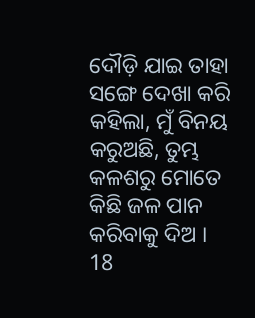ଦୌଡ଼ି ଯାଇ ତାହା ସଙ୍ଗେ ଦେଖା କରି କହିଲା, ମୁଁ ବିନୟ କରୁଅଛି, ତୁମ୍ଭ କଳଶରୁ ମୋତେ କିଛି ଜଳ ପାନ କରିବାକୁ ଦିଅ ।
18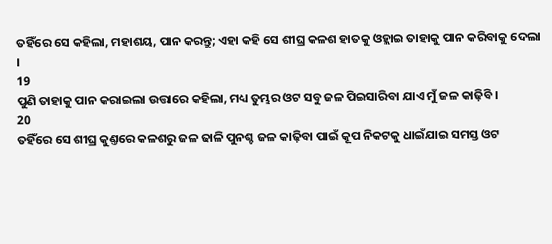ତହିଁରେ ସେ କହିଲା, ମହାଶୟ, ପାନ କରନ୍ତୁ; ଏହା କହି ସେ ଶୀଘ୍ର କଳଶ ହାତକୁ ଓହ୍ଲାଇ ତାହାକୁ ପାନ କରିବାକୁ ଦେଲା ।
19
ପୁଣି ତାହାକୁ ପାନ କରାଇଲା ଉତ୍ତାରେ କହିଲା, ମଧ୍ୟ ତୁମ୍ଭର ଓଟ ସବୁ ଜଳ ପିଇସାରିବା ଯାଏ ମୁଁ ଜଳ କାଢ଼ିବି ।
20
ତହିଁରେ ସେ ଶୀଘ୍ର କୁଣ୍ତରେ କଳଶରୁ ଜଳ ଢାଳି ପୁନଶ୍ଚ ଜଳ କାଢ଼ିବା ପାଇଁ କୂପ ନିକଟକୁ ଧାଇଁଯାଇ ସମସ୍ତ ଓଟ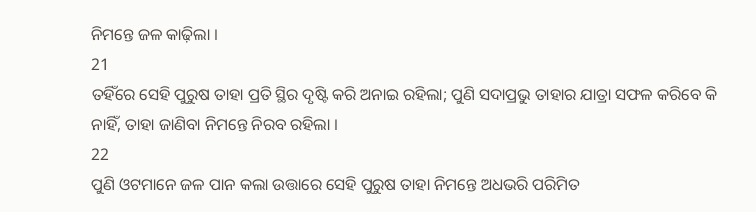ନିମନ୍ତେ ଜଳ କାଢ଼ିଲା ।
21
ତହିଁରେ ସେହି ପୁରୁଷ ତାହା ପ୍ରତି ସ୍ଥିର ଦୃଷ୍ଟି କରି ଅନାଇ ରହିଲା; ପୁଣି ସଦାପ୍ରଭୁ ତାହାର ଯାତ୍ରା ସଫଳ କରିବେ କି ନାହିଁ, ତାହା ଜାଣିବା ନିମନ୍ତେ ନିରବ ରହିଲା ।
22
ପୁଣି ଓଟମାନେ ଜଳ ପାନ କଲା ଉତ୍ତାରେ ସେହି ପୁରୁଷ ତାହା ନିମନ୍ତେ ଅଧଭରି ପରିମିତ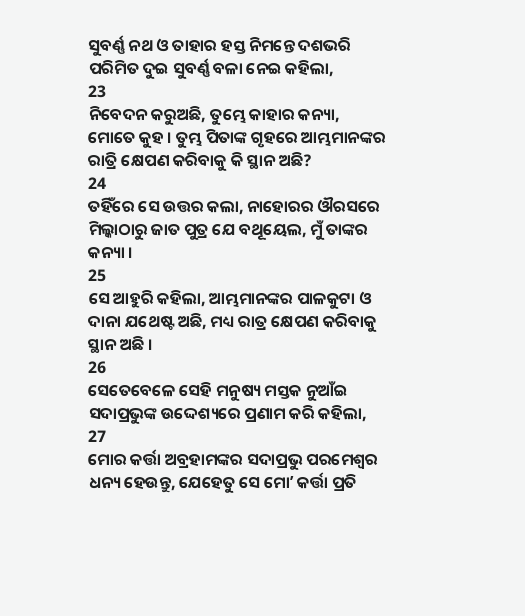ସୁବର୍ଣ୍ଣ ନଥ ଓ ତାହାର ହସ୍ତ ନିମନ୍ତେ ଦଶଭରି ପରିମିତ ଦୁଇ ସୁବର୍ଣ୍ଣ ବଳା ନେଇ କହିଲା,
23
ନିବେଦନ କରୁଅଛି, ତୁମ୍ଭେ କାହାର କନ୍ୟା, ମୋତେ କୁହ । ତୁମ୍ଭ ପିତାଙ୍କ ଗୃହରେ ଆମ୍ଭମାନଙ୍କର ରାତ୍ରି କ୍ଷେପଣ କରିବାକୁ କି ସ୍ଥାନ ଅଛି?
24
ତହିଁରେ ସେ ଉତ୍ତର କଲା, ନାହୋରର ଔରସରେ ମିଲ୍କାଠାରୁ ଜାତ ପୁତ୍ର ଯେ ବଥୂୟେଲ, ମୁଁ ତାଙ୍କର କନ୍ୟା ।
25
ସେ ଆହୁରି କହିଲା, ଆମ୍ଭମାନଙ୍କର ପାଳକୁଟା ଓ ଦାନା ଯଥେଷ୍ଟ ଅଛି, ମଧ୍ୟ ରାତ୍ର କ୍ଷେପଣ କରିବାକୁ ସ୍ଥାନ ଅଛି ।
26
ସେତେବେଳେ ସେହି ମନୁଷ୍ୟ ମସ୍ତକ ନୁଆଁଇ ସଦାପ୍ରଭୁଙ୍କ ଉଦ୍ଦେଶ୍ୟରେ ପ୍ରଣାମ କରି କହିଲା,
27
ମୋର କର୍ତ୍ତା ଅବ୍ରହାମଙ୍କର ସଦାପ୍ରଭୁ ପରମେଶ୍ଵର ଧନ୍ୟ ହେଉନ୍ତୁ, ଯେହେତୁ ସେ ମୋʼ କର୍ତ୍ତା ପ୍ରତି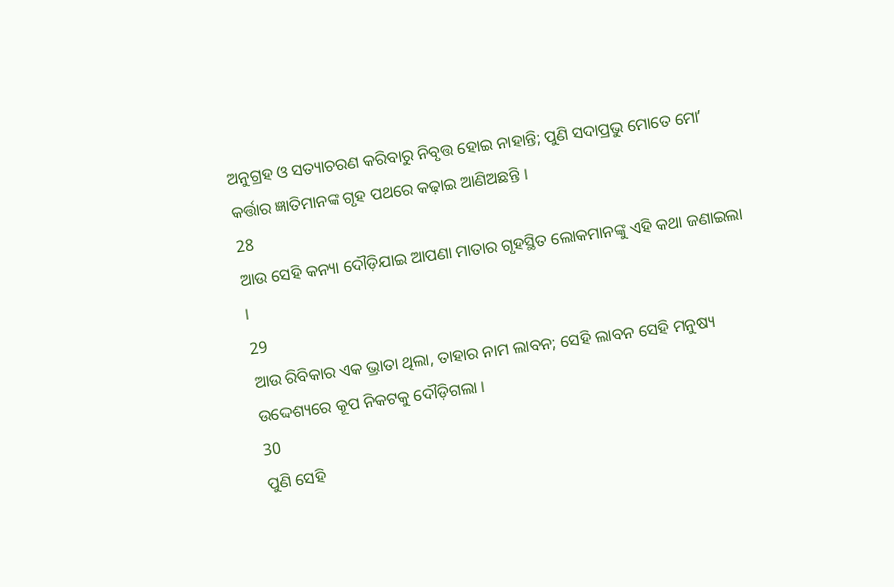ଅନୁଗ୍ରହ ଓ ସତ୍ୟାଚରଣ କରିବାରୁ ନିବୃତ୍ତ ହୋଇ ନାହାନ୍ତି; ପୁଣି ସଦାପ୍ରଭୁ ମୋତେ ମୋʼ କର୍ତ୍ତାର ଜ୍ଞାତିମାନଙ୍କ ଗୃହ ପଥରେ କଢ଼ାଇ ଆଣିଅଛନ୍ତି ।
28
ଆଉ ସେହି କନ୍ୟା ଦୌଡ଼ିଯାଇ ଆପଣା ମାତାର ଗୃହସ୍ଥିତ ଲୋକମାନଙ୍କୁ ଏହି କଥା ଜଣାଇଲା ।
29
ଆଉ ରିବିକାର ଏକ ଭ୍ରାତା ଥିଲା, ତାହାର ନାମ ଲାବନ; ସେହି ଲାବନ ସେହି ମନୁଷ୍ୟ ଉଦ୍ଦେଶ୍ୟରେ କୂପ ନିକଟକୁ ଦୌଡ଼ିଗଲା ।
30
ପୁଣି ସେହି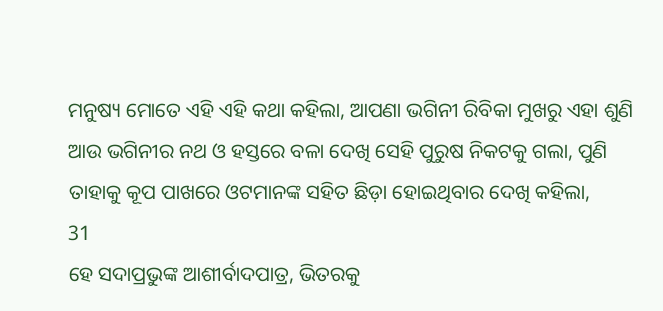ମନୁଷ୍ୟ ମୋତେ ଏହି ଏହି କଥା କହିଲା, ଆପଣା ଭଗିନୀ ରିବିକା ମୁଖରୁ ଏହା ଶୁଣି ଆଉ ଭଗିନୀର ନଥ ଓ ହସ୍ତରେ ବଳା ଦେଖି ସେହି ପୁରୁଷ ନିକଟକୁ ଗଲା, ପୁଣି ତାହାକୁ କୂପ ପାଖରେ ଓଟମାନଙ୍କ ସହିତ ଛିଡ଼ା ହୋଇଥିବାର ଦେଖି କହିଲା,
31
ହେ ସଦାପ୍ରଭୁଙ୍କ ଆଶୀର୍ବାଦପାତ୍ର, ଭିତରକୁ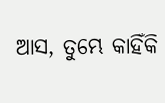ଆସ, ତୁମ୍ଭେ କାହିଁକି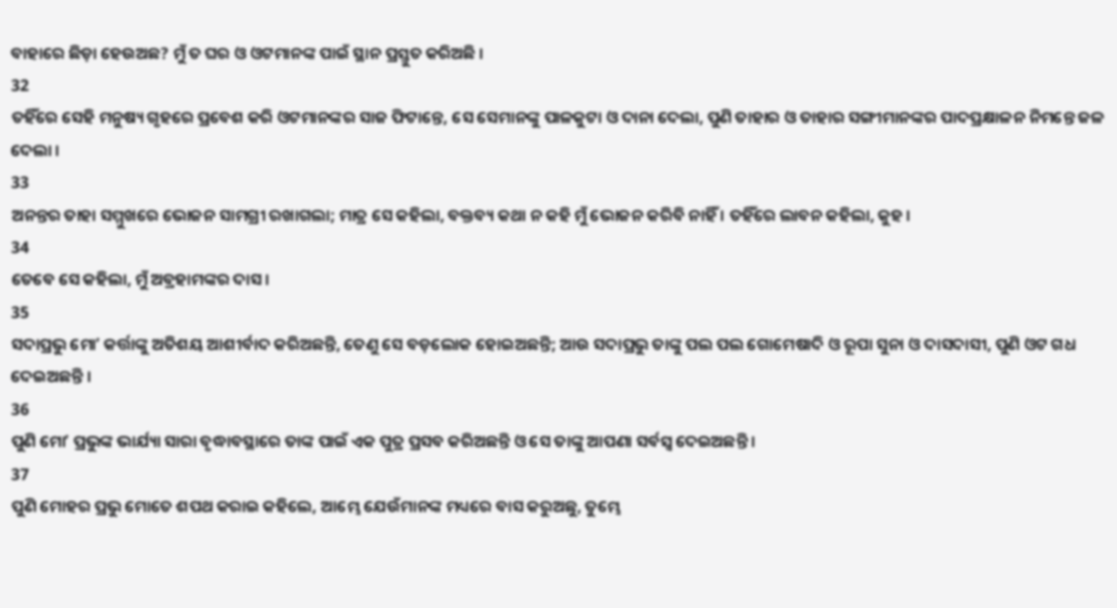ବାହାରେ ଛିଡ଼ା ହେଉଅଛ? ମୁଁ ତ ଘର ଓ ଓଟମାନଙ୍କ ପାଇଁ ସ୍ଥାନ ପ୍ରସ୍ତୁତ କରିଅଛି ।
32
ତହିଁରେ ସେହି ମନୁଷ୍ୟ ଗୃହରେ ପ୍ରବେଶ କରି ଓଟମାନଙ୍କର ସାଜ ଫିଟାନ୍ତେ, ସେ ସେମାନଙ୍କୁ ପାଳକୁଟା ଓ ଦାନା ଦେଲା, ପୁଣି ତାହାର ଓ ତାହାର ସଙ୍ଗୀମାନଙ୍କର ପାଦପ୍ରକ୍ଷାଳନ ନିମନ୍ତେ ଜଳ ଦେଲା ।
33
ଅନନ୍ତର ତାହା ସମ୍ମୁଖରେ ଭୋଜନ ସାମଗ୍ରୀ ରଖାଗଲା; ମାତ୍ର ସେ କହିଲା, ବକ୍ତବ୍ୟ କଥା ନ କହି ମୁଁ ଭୋଜନ କରିବି ନାହିଁ । ତହିଁରେ ଲାବନ କହିଲା, କୁହ ।
34
ତେବେ ସେ କହିଲା, ମୁଁ ଅବ୍ରହାମଙ୍କର ଦାସ ।
35
ସଦାପ୍ରଭୁ ମୋʼ କର୍ତ୍ତାଙ୍କୁ ଅତିଶୟ ଆଶୀର୍ବାଦ କରିଅଛନ୍ତି, ତେଣୁ ସେ ବଡ଼ଲୋକ ହୋଇଅଛନ୍ତି; ଆଉ ସଦାପ୍ରଭୁ ତାଙ୍କୁ ପଲ ପଲ ଗୋମେଷାଦି ଓ ରୂପା ସୁନା ଓ ଦାସଦାସୀ, ପୁଣି ଓଟ ଗଧ ଦେଇଅଛନ୍ତି ।
36
ପୁଣି ମୋʼ ପ୍ରଭୁଙ୍କ ଭାର୍ଯ୍ୟା ସାରା ବୃଦ୍ଧାବସ୍ଥାରେ ତାଙ୍କ ପାଇଁ ଏକ ପୁତ୍ର ପ୍ରସବ କରିଅଛନ୍ତି ଓ ସେ ତାଙ୍କୁ ଆପଣା ସର୍ବସ୍ଵ ଦେଇଅଛନ୍ତି ।
37
ପୁଣି ମୋହର ପ୍ରଭୁ ମୋତେ ଶପଥ କରାଇ କହିଲେ, ଆମ୍ଭେ ଯେଉଁମାନଙ୍କ ମଧ୍ୟରେ ବାସ କରୁଅଛୁ, ତୁମ୍ଭେ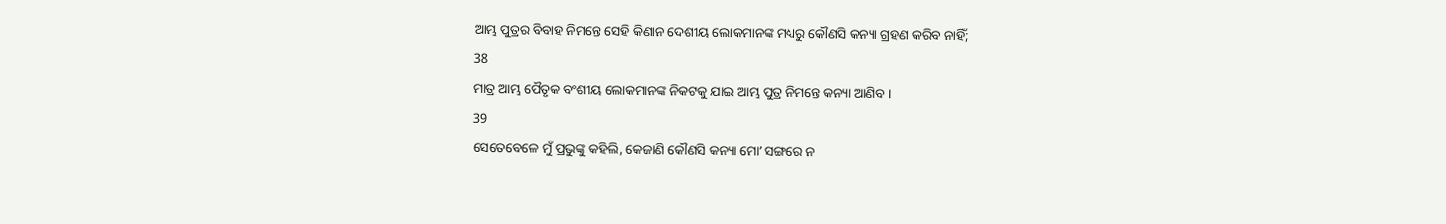ଆମ୍ଭ ପୁତ୍ରର ବିବାହ ନିମନ୍ତେ ସେହି କିଣାନ ଦେଶୀୟ ଲୋକମାନଙ୍କ ମଧ୍ୟରୁ କୌଣସି କନ୍ୟା ଗ୍ରହଣ କରିବ ନାହିଁ;
38
ମାତ୍ର ଆମ୍ଭ ପୈତୃକ ବଂଶୀୟ ଲୋକମାନଙ୍କ ନିକଟକୁ ଯାଇ ଆମ୍ଭ ପୁତ୍ର ନିମନ୍ତେ କନ୍ୟା ଆଣିବ ।
39
ସେତେବେଳେ ମୁଁ ପ୍ରଭୁଙ୍କୁ କହିଲି, କେଜାଣି କୌଣସି କନ୍ୟା ମୋʼ ସଙ୍ଗରେ ନ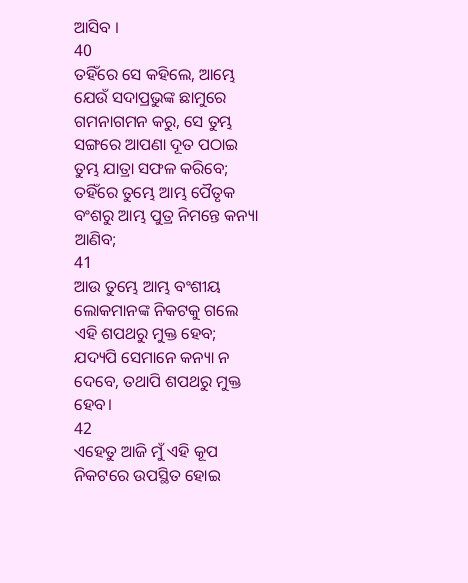ଆସିବ ।
40
ତହିଁରେ ସେ କହିଲେ, ଆମ୍ଭେ ଯେଉଁ ସଦାପ୍ରଭୁଙ୍କ ଛାମୁରେ ଗମନାଗମନ କରୁ, ସେ ତୁମ୍ଭ ସଙ୍ଗରେ ଆପଣା ଦୂତ ପଠାଇ ତୁମ୍ଭ ଯାତ୍ରା ସଫଳ କରିବେ; ତହିଁରେ ତୁମ୍ଭେ ଆମ୍ଭ ପୈତୃକ ବଂଶରୁ ଆମ୍ଭ ପୁତ୍ର ନିମନ୍ତେ କନ୍ୟା ଆଣିବ;
41
ଆଉ ତୁମ୍ଭେ ଆମ୍ଭ ବଂଶୀୟ ଲୋକମାନଙ୍କ ନିକଟକୁ ଗଲେ ଏହି ଶପଥରୁ ମୁକ୍ତ ହେବ; ଯଦ୍ୟପି ସେମାନେ କନ୍ୟା ନ ଦେବେ, ତଥାପି ଶପଥରୁ ମୁକ୍ତ ହେବ।
42
ଏହେତୁ ଆଜି ମୁଁ ଏହି କୂପ ନିକଟରେ ଉପସ୍ଥିତ ହୋଇ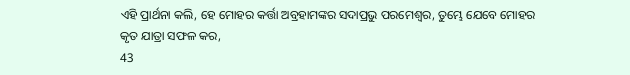ଏହି ପ୍ରାର୍ଥନା କଲି, ହେ ମୋହର କର୍ତ୍ତା ଅବ୍ରହାମଙ୍କର ସଦାପ୍ରଭୁ ପରମେଶ୍ଵର, ତୁମ୍ଭେ ଯେବେ ମୋହର କୃତ ଯାତ୍ରା ସଫଳ କର,
43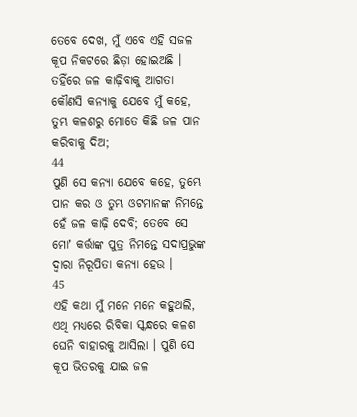ତେବେ ଦେଖ, ମୁଁ ଏବେ ଏହି ସଜଳ କୂପ ନିକଟରେ ଛିଡ଼ା ହୋଇଅଛି । ତହିଁରେ ଜଳ କାଢ଼ିବାକୁ ଆଗତା କୌଣସି କନ୍ୟାକୁ ଯେବେ ମୁଁ କହେ, ତୁମ୍ଭ କଳଶରୁ ମୋତେ କିଛି ଜଳ ପାନ କରିବାକୁ ଦିଅ;
44
ପୁଣି ସେ କନ୍ୟା ଯେବେ କହେ, ତୁମ୍ଭେ ପାନ କର ଓ ତୁମ୍ଭ ଓଟମାନଙ୍କ ନିମନ୍ତେ ହେଁ ଜଳ କାଢ଼ି ଦେବି; ତେବେ ସେ ମୋʼ କର୍ତ୍ତାଙ୍କ ପୁତ୍ର ନିମନ୍ତେ ସଦାପ୍ରଭୁଙ୍କ ଦ୍ଵାରା ନିରୂପିତା କନ୍ୟା ହେଉ ।
45
ଏହି କଥା ମୁଁ ମନେ ମନେ କହୁଥଲି, ଏଥି ମଧ୍ୟରେ ରିବିକା ସ୍କନ୍ଧରେ କଳଶ ଘେନି ବାହାରକୁ ଆସିଲା । ପୁଣି ସେ କୂପ ଭିତରକୁ ଯାଇ ଜଳ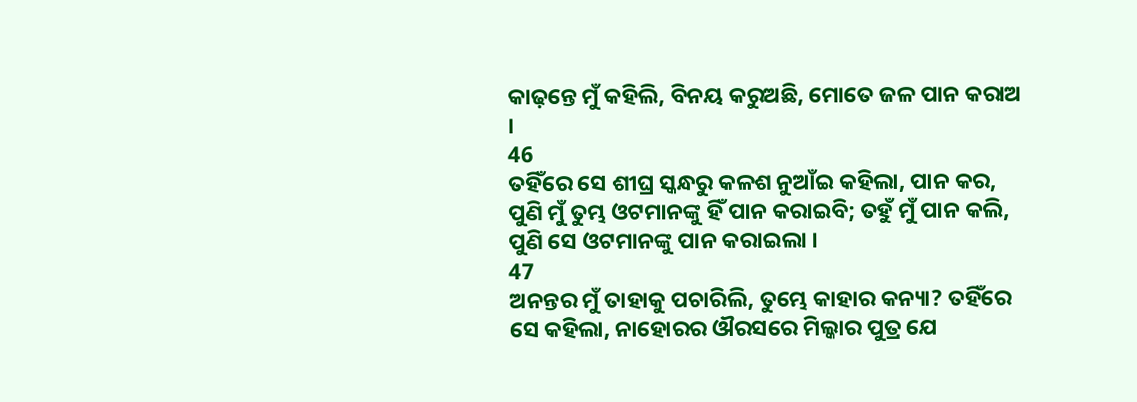କାଢ଼ନ୍ତେ ମୁଁ କହିଲି, ବିନୟ କରୁଅଛି, ମୋତେ ଜଳ ପାନ କରାଅ ।
46
ତହିଁରେ ସେ ଶୀଘ୍ର ସ୍କନ୍ଧରୁ କଳଶ ନୁଆଁଇ କହିଲା, ପାନ କର, ପୁଣି ମୁଁ ତୁମ୍ଭ ଓଟମାନଙ୍କୁ ହିଁ ପାନ କରାଇବି; ତହୁଁ ମୁଁ ପାନ କଲି, ପୁଣି ସେ ଓଟମାନଙ୍କୁ ପାନ କରାଇଲା ।
47
ଅନନ୍ତର ମୁଁ ତାହାକୁ ପଚାରିଲି, ତୁମ୍ଭେ କାହାର କନ୍ୟା? ତହିଁରେ ସେ କହିଲା, ନାହୋରର ଔରସରେ ମିଲ୍କାର ପୁତ୍ର ଯେ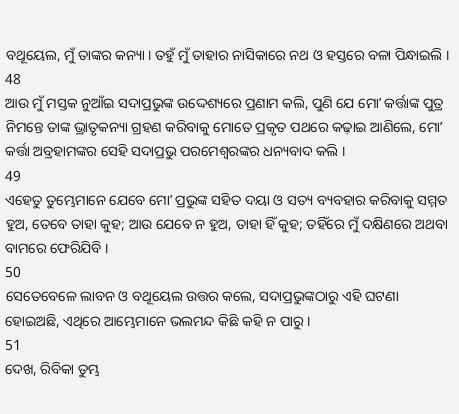ବଥୂୟେଲ, ମୁଁ ତାଙ୍କର କନ୍ୟା । ତହୁଁ ମୁଁ ତାହାର ନାସିକାରେ ନଥ ଓ ହସ୍ତରେ ବଳା ପିନ୍ଧାଇଲି ।
48
ଆଉ ମୁଁ ମସ୍ତକ ନୁଆଁଇ ସଦାପ୍ରଭୁଙ୍କ ଉଦ୍ଦେଶ୍ୟରେ ପ୍ରଣାମ କଲି, ପୁଣି ଯେ ମୋʼ କର୍ତ୍ତାଙ୍କ ପୁତ୍ର ନିମନ୍ତେ ତାଙ୍କ ଭ୍ରାତୃକନ୍ୟା ଗ୍ରହଣ କରିବାକୁ ମୋତେ ପ୍ରକୃତ ପଥରେ କଢ଼ାଇ ଆଣିଲେ, ମୋʼ କର୍ତ୍ତା ଅବ୍ରହାମଙ୍କର ସେହି ସଦାପ୍ରଭୁ ପରମେଶ୍ଵରଙ୍କର ଧନ୍ୟବାଦ କଲି ।
49
ଏହେତୁ ତୁମ୍ଭେମାନେ ଯେବେ ମୋʼ ପ୍ରଭୁଙ୍କ ସହିତ ଦୟା ଓ ସତ୍ୟ ବ୍ୟବହାର କରିବାକୁ ସମ୍ମତ ହୁଅ, ତେବେ ତାହା କୁହ; ଆଉ ଯେବେ ନ ହୁଅ, ତାହା ହିଁ କୁହ; ତହିଁରେ ମୁଁ ଦକ୍ଷିଣରେ ଅଥବା ବାମରେ ଫେରିଯିବି ।
50
ସେତେବେଳେ ଲାବନ ଓ ବଥୂୟେଲ ଉତ୍ତର କଲେ, ସଦାପ୍ରଭୁଙ୍କଠାରୁ ଏହି ଘଟଣା ହୋଇଅଛି, ଏଥିରେ ଆମ୍ଭେମାନେ ଭଲମନ୍ଦ କିଛି କହି ନ ପାରୁ ।
51
ଦେଖ, ରିବିକା ତୁମ୍ଭ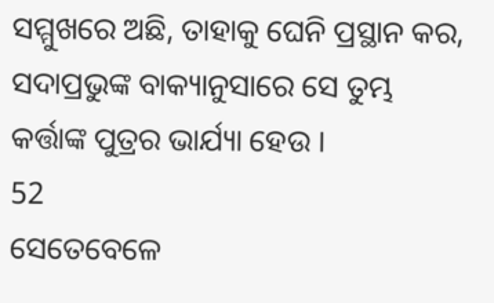ସମ୍ମୁଖରେ ଅଛି, ତାହାକୁ ଘେନି ପ୍ରସ୍ଥାନ କର, ସଦାପ୍ରଭୁଙ୍କ ବାକ୍ୟାନୁସାରେ ସେ ତୁମ୍ଭ କର୍ତ୍ତାଙ୍କ ପୁତ୍ରର ଭାର୍ଯ୍ୟା ହେଉ ।
52
ସେତେବେଳେ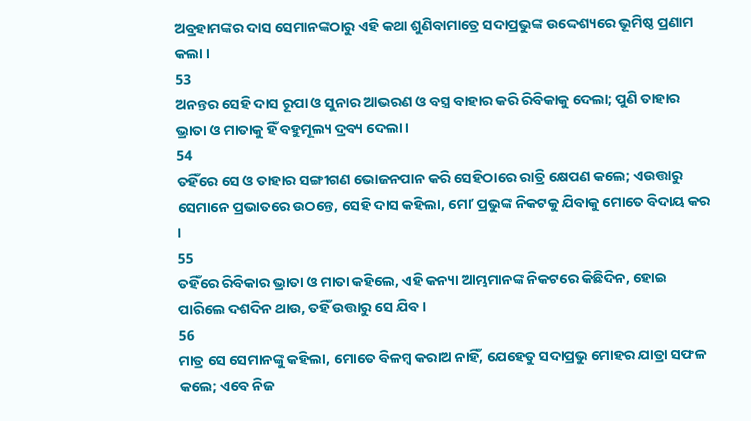ଅବ୍ରହାମଙ୍କର ଦାସ ସେମାନଙ୍କଠାରୁ ଏହି କଥା ଶୁଣିବାମାତ୍ରେ ସଦାପ୍ରଭୁଙ୍କ ଉଦ୍ଦେଶ୍ୟରେ ଭୂମିଷ୍ଠ ପ୍ରଣାମ କଲା ।
53
ଅନନ୍ତର ସେହି ଦାସ ରୂପା ଓ ସୁନାର ଆଭରଣ ଓ ବସ୍ତ୍ର ବାହାର କରି ରିବିକାକୁ ଦେଲା; ପୁଣି ତାହାର ଭ୍ରାତା ଓ ମାତାକୁ ହିଁ ବହୁମୂଲ୍ୟ ଦ୍ରବ୍ୟ ଦେଲା ।
54
ତହିଁରେ ସେ ଓ ତାହାର ସଙ୍ଗୀଗଣ ଭୋଜନପାନ କରି ସେହିଠାରେ ରାତ୍ରି କ୍ଷେପଣ କଲେ; ଏଉତ୍ତାରୁ ସେମାନେ ପ୍ରଭାତରେ ଉଠନ୍ତେ, ସେହି ଦାସ କହିଲା, ମୋʼ ପ୍ରଭୁଙ୍କ ନିକଟକୁ ଯିବାକୁ ମୋତେ ବିଦାୟ କର ।
55
ତହିଁରେ ରିବିକାର ଭ୍ରାତା ଓ ମାତା କହିଲେ, ଏହି କନ୍ୟା ଆମ୍ଭମାନଙ୍କ ନିକଟରେ କିଛିଦିନ, ହୋଇ ପାରିଲେ ଦଶଦିନ ଥାଉ, ତହିଁ ଉତ୍ତାରୁ ସେ ଯିବ ।
56
ମାତ୍ର ସେ ସେମାନଙ୍କୁ କହିଲା, ମୋତେ ବିଳମ୍ଵ କରାଅ ନାହିଁ, ଯେହେତୁ ସଦାପ୍ରଭୁ ମୋହର ଯାତ୍ରା ସଫଳ କଲେ; ଏବେ ନିଜ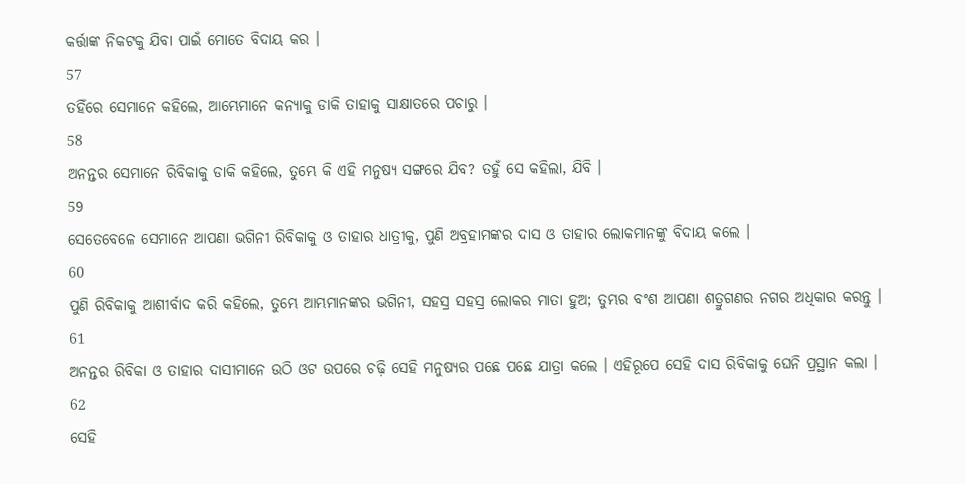କର୍ତ୍ତାଙ୍କ ନିକଟକୁ ଯିବା ପାଇଁ ମୋତେ ବିଦାୟ କର ।
57
ତହିଁରେ ସେମାନେ କହିଲେ, ଆମ୍ଭେମାନେ କନ୍ୟାକୁ ଡାକି ତାହାକୁ ସାକ୍ଷାତରେ ପଚାରୁ ।
58
ଅନନ୍ତର ସେମାନେ ରିବିକାକୁ ଡାକି କହିଲେ, ତୁମ୍ଭେ କି ଏହି ମନୁଷ୍ୟ ସଙ୍ଗରେ ଯିବ? ତହୁଁ ସେ କହିଲା, ଯିବି ।
59
ସେତେବେଳେ ସେମାନେ ଆପଣା ଭଗିନୀ ରିବିକାକୁ ଓ ତାହାର ଧାତ୍ରୀକୁ, ପୁଣି ଅବ୍ରହାମଙ୍କର ଦାସ ଓ ତାହାର ଲୋକମାନଙ୍କୁ ବିଦାୟ କଲେ ।
60
ପୁଣି ରିବିକାକୁ ଆଶୀର୍ବାଦ କରି କହିଲେ, ତୁମ୍ଭେ ଆମ୍ଭମାନଙ୍କର ଭଗିନୀ, ସହସ୍ର ସହସ୍ର ଲୋକର ମାତା ହୁଅ; ତୁମ୍ଭର ବଂଶ ଆପଣା ଶତ୍ରୁଗଣର ନଗର ଅଧିକାର କରନ୍ତୁ ।
61
ଅନନ୍ତର ରିବିକା ଓ ତାହାର ଦାସୀମାନେ ଉଠି ଓଟ ଉପରେ ଚଢ଼ି ସେହି ମନୁଷ୍ୟର ପଛେ ପଛେ ଯାତ୍ରା କଲେ । ଏହିରୂପେ ସେହି ଦାସ ରିବିକାକୁ ଘେନି ପ୍ରସ୍ଥାନ କଲା ।
62
ସେହି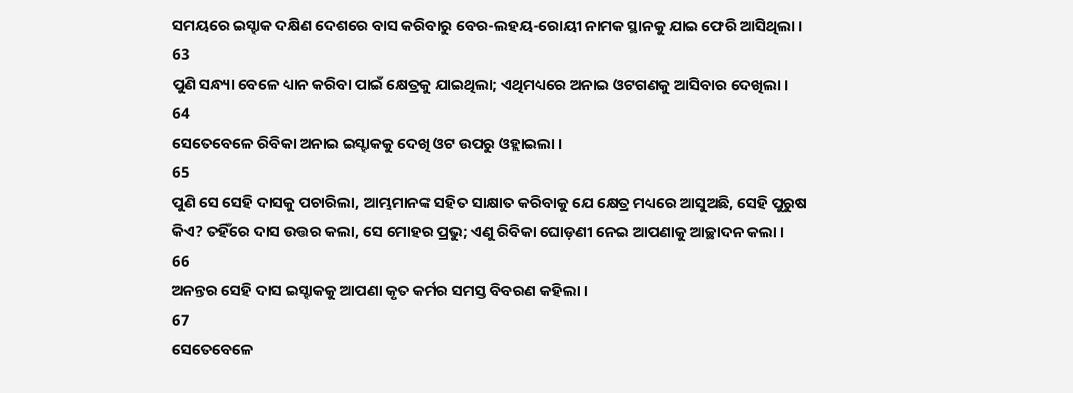ସମୟରେ ଇସ୍ହାକ ଦକ୍ଷିଣ ଦେଶରେ ବାସ କରିବାରୁ ବେର-ଲହୟ-ରୋୟୀ ନାମକ ସ୍ଥାନକୁ ଯାଇ ଫେରି ଆସିଥିଲା ।
63
ପୁଣି ସନ୍ଧ୍ୟା ବେଳେ ଧ୍ୟାନ କରିବା ପାଇଁ କ୍ଷେତ୍ରକୁ ଯାଇଥିଲା; ଏଥିମଧ୍ୟରେ ଅନାଇ ଓଟଗଣକୁ ଆସିବାର ଦେଖିଲା ।
64
ସେତେବେଳେ ରିବିକା ଅନାଇ ଇସ୍ହାକକୁ ଦେଖି ଓଟ ଉପରୁ ଓହ୍ଲାଇଲା ।
65
ପୁଣି ସେ ସେହି ଦାସକୁ ପଚାରିଲା, ଆମ୍ଭମାନଙ୍କ ସହିତ ସାକ୍ଷାତ କରିବାକୁ ଯେ କ୍ଷେତ୍ର ମଧ୍ୟରେ ଆସୁଅଛି, ସେହି ପୁରୁଷ କିଏ? ତହିଁରେ ଦାସ ଉତ୍ତର କଲା, ସେ ମୋହର ପ୍ରଭୁ; ଏଣୁ ରିବିକା ଘୋଡ଼ଣୀ ନେଇ ଆପଣାକୁ ଆଚ୍ଛାଦନ କଲା ।
66
ଅନନ୍ତର ସେହି ଦାସ ଇସ୍ହାକକୁ ଆପଣା କୃତ କର୍ମର ସମସ୍ତ ବିବରଣ କହିଲା ।
67
ସେତେବେଳେ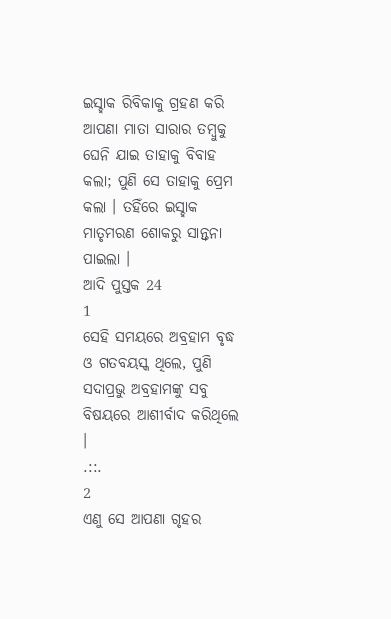ଇସ୍ହାକ ରିବିକାକୁ ଗ୍ରହଣ କରି ଆପଣା ମାତା ସାରାର ତମ୍ଵୁକୁ ଘେନି ଯାଇ ତାହାକୁ ବିବାହ କଲା; ପୁଣି ସେ ତାହାକୁ ପ୍ରେମ କଲା । ତହିଁରେ ଇସ୍ହାକ ମାତୃମରଣ ଶୋକରୁ ସାନ୍ତ୍ଵନା ପାଇଲା ।
ଆଦି ପୁସ୍ତକ 24
1
ସେହି ସମୟରେ ଅବ୍ରହାମ ବୃଦ୍ଧ ଓ ଗତବୟସ୍କ ଥିଲେ, ପୁଣି ସଦାପ୍ରଭୁ ଅବ୍ରହାମଙ୍କୁ ସବୁ ବିଷୟରେ ଆଶୀର୍ବାଦ କରିଥିଲେ ।
.::.
2
ଏଣୁ ସେ ଆପଣା ଗୃହର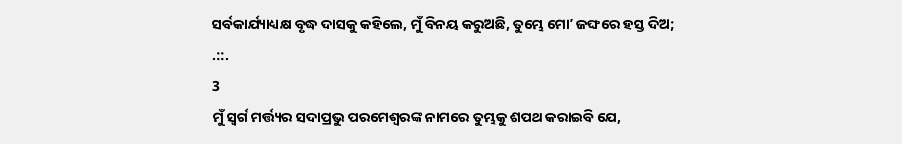ସର୍ବକାର୍ଯ୍ୟାଧ୍ୟକ୍ଷ ବୃଦ୍ଧ ଦାସକୁ କହିଲେ, ମୁଁ ବିନୟ କରୁଅଛି, ତୁମ୍ଭେ ମୋʼ ଜଙ୍ଘରେ ହସ୍ତ ଦିଅ;
.::.
3
ମୁଁ ସ୍ଵର୍ଗ ମର୍ତ୍ତ୍ୟର ସଦାପ୍ରଭୁ ପରମେଶ୍ଵରଙ୍କ ନାମରେ ତୁମ୍ଭକୁ ଶପଥ କରାଇବି ଯେ,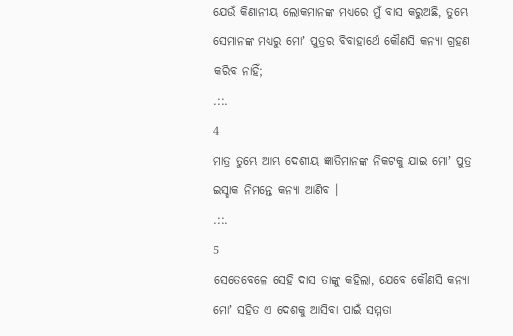ଯେଉଁ କିଣାନୀୟ ଲୋକମାନଙ୍କ ମଧ୍ୟରେ ମୁଁ ବାସ କରୁଅଛି, ତୁମ୍ଭେ ସେମାନଙ୍କ ମଧ୍ୟରୁ ମୋʼ ପୁତ୍ରର ବିବାହାର୍ଥେ କୌଣସି କନ୍ୟା ଗ୍ରହଣ କରିବ ନାହିଁ;
.::.
4
ମାତ୍ର ତୁମ୍ଭେ ଆମ୍ଭ ଦେଶୀୟ ଜ୍ଞାତିମାନଙ୍କ ନିକଟକୁ ଯାଇ ମୋʼ ପୁତ୍ର ଇସ୍ହାକ ନିମନ୍ତେ କନ୍ୟା ଆଣିବ ।
.::.
5
ସେତେବେଳେ ସେହି ଦାସ ତାଙ୍କୁ କହିଲା, ଯେବେ କୌଣସି କନ୍ୟା ମୋʼ ସହିତ ଏ ଦେଶକୁ ଆସିବା ପାଇଁ ସମ୍ମତା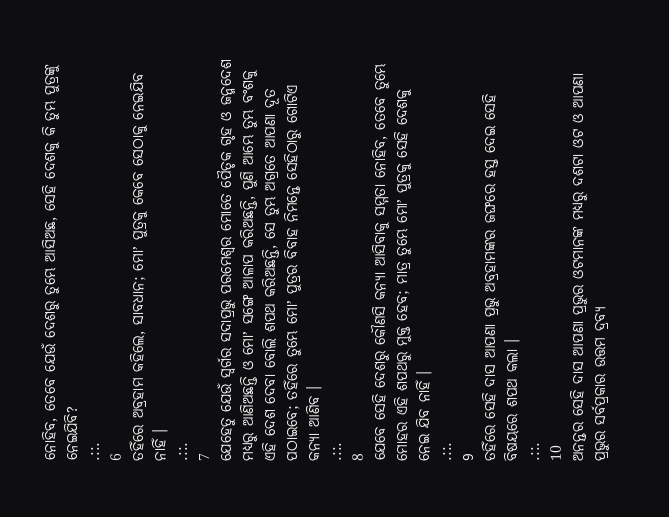ନୋହିବ, ତେବେ ଯେଉଁ ଦେଶରୁ ତୁମ୍ଭେ ଆସିଅଛ, ସେହି ଦେଶକୁ କି ତୁମ୍ଭ ପୁତ୍ରଙ୍କୁ ନେଇଯିବି?
.::.
6
ତହିଁରେ ଅବ୍ରହାମ କହିଲେ, ସାବଧାନ; ମୋʼ ପୁତ୍ରକୁ କେବେ ସେଠାକୁ ନେଇଯିବ ନାହିଁ ।
.::.
7
ଯେହେତୁ ଯେଉଁ ସ୍ଵର୍ଗର ସଦାପ୍ରଭୁ ପରମେଶ୍ଵର ମୋତେ ପୈତୃକ ଗୃହ ଓ ଜନ୍ମଦେଶ ମଧ୍ୟରୁ ଆଣିଅଛନ୍ତି ଓ ମୋʼ ସଙ୍ଗେ ଆଳାପ କରିଅଛନ୍ତି, ପୁଣି ଆମ୍ଭେ ତୁମ୍ଭ ବଂଶକୁ ଏହି ଦେଶ ଦେବା ବୋଲି ଶପଥ କରିଅଛନ୍ତି, ସେ ତୁମ୍ଭ ଅଗ୍ରତେ ଆପଣା ଦୂତ ପଠାଇବେ; ତହିଁରେ ତୁମ୍ଭେ ମୋʼ ପୁତ୍ରର ବିବାହ ନିମନ୍ତେ ସେହିଠାରୁ ଗୋଟିଏ କନ୍ୟା ଆଣିବ ।
.::.
8
ଯେବେ ସେହି ଦେଶରୁ କୌଣସି କନ୍ୟା ଆସିବାକୁ ସମ୍ମତା ନୋହିବ, ତେବେ ତୁମ୍ଭେ ମୋହର ଏହି ଶପଥରୁ ମୁକ୍ତ ହେବ; ମାତ୍ର ତୁମ୍ଭେ ମୋʼ ପୁତ୍ରକୁ ସେହି ଦେଶକୁ ନେଇ ଯିବ ନାହିଁ ।
.::.
9
ତହିଁରେ ସେହି ଦାସ ଆପଣା ପ୍ରଭୁ ଅବ୍ରହାମଙ୍କର ଜଙ୍ଘରେ ହସ୍ତ ଦେଇ ସେହି ବିଷୟରେ ଶପଥ କଲା ।
.::.
10
ଅନନ୍ତର ସେହି ଦାସ ଆପଣା ପ୍ରଭୁର ଓଟମାନଙ୍କ ମଧ୍ୟରୁ ଦଶଟା ଓଟ ଓ ଆପଣା ପ୍ରଭୁର ସର୍ବପ୍ରକାର ଉତ୍ତମ ଦ୍ରବ୍ୟ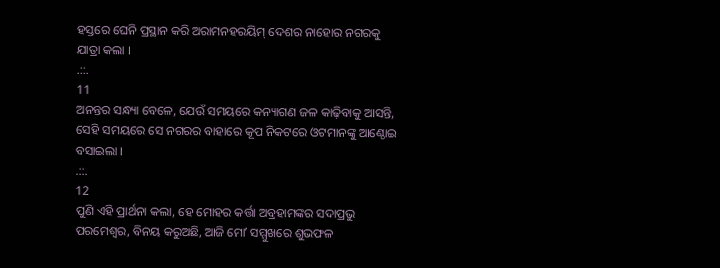ହସ୍ତରେ ଘେନି ପ୍ରସ୍ଥାନ କରି ଅରାମନହରୟିମ୍ ଦେଶର ନାହୋର ନଗରକୁ ଯାତ୍ରା କଲା ।
.::.
11
ଅନନ୍ତର ସନ୍ଧ୍ୟା ବେଳେ, ଯେଉଁ ସମୟରେ କନ୍ୟାଗଣ ଜଳ କାଢ଼ିବାକୁ ଆସନ୍ତି, ସେହି ସମୟରେ ସେ ନଗରର ବାହାରେ କୂପ ନିକଟରେ ଓଟମାନଙ୍କୁ ଆଣ୍ଠୋଇ ବସାଇଲା ।
.::.
12
ପୁଣି ଏହି ପ୍ରାର୍ଥନା କଲା, ହେ ମୋହର କର୍ତ୍ତା ଅବ୍ରହାମଙ୍କର ସଦାପ୍ରଭୁ ପରମେଶ୍ଵର, ବିନୟ କରୁଅଛି, ଆଜି ମୋʼ ସମ୍ମୁଖରେ ଶୁଭଫଳ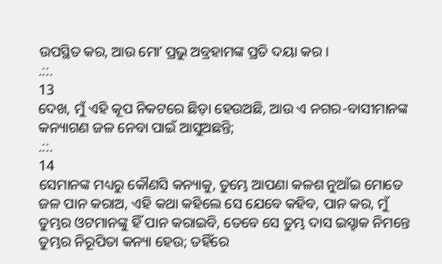ଉପସ୍ଥିତ କର, ଆଉ ମୋʼ ପ୍ରଭୁ ଅବ୍ରହାମଙ୍କ ପ୍ରତି ଦୟା କର ।
.::.
13
ଦେଖ, ମୁଁ ଏହି କୂପ ନିକଟରେ ଛିଡ଼ା ହେଉଅଛି, ଆଉ ଏ ନଗର-ବାସୀମାନଙ୍କ କନ୍ୟାଗଣ ଜଳ ନେବା ପାଇଁ ଆସୁଅଛନ୍ତି;
.::.
14
ସେମାନଙ୍କ ମଧ୍ୟରୁ କୌଣସି କନ୍ୟାକୁ, ତୁମ୍ଭେ ଆପଣା କଳଶ ନୁଆଁଇ ମୋତେ ଜଳ ପାନ କରାଅ, ଏହି କଥା କହିଲେ ସେ ଯେବେ କହିବ, ପାନ କର, ମୁଁ ତୁମ୍ଭର ଓଟମାନଙ୍କୁ ହିଁ ପାନ କରାଇବି, ତେବେ ସେ ତୁମ୍ଭ ଦାସ ଇସ୍ହାକ ନିମନ୍ତେ ତୁମ୍ଭର ନିରୂପିତା କନ୍ୟା ହେଉ; ତହିଁରେ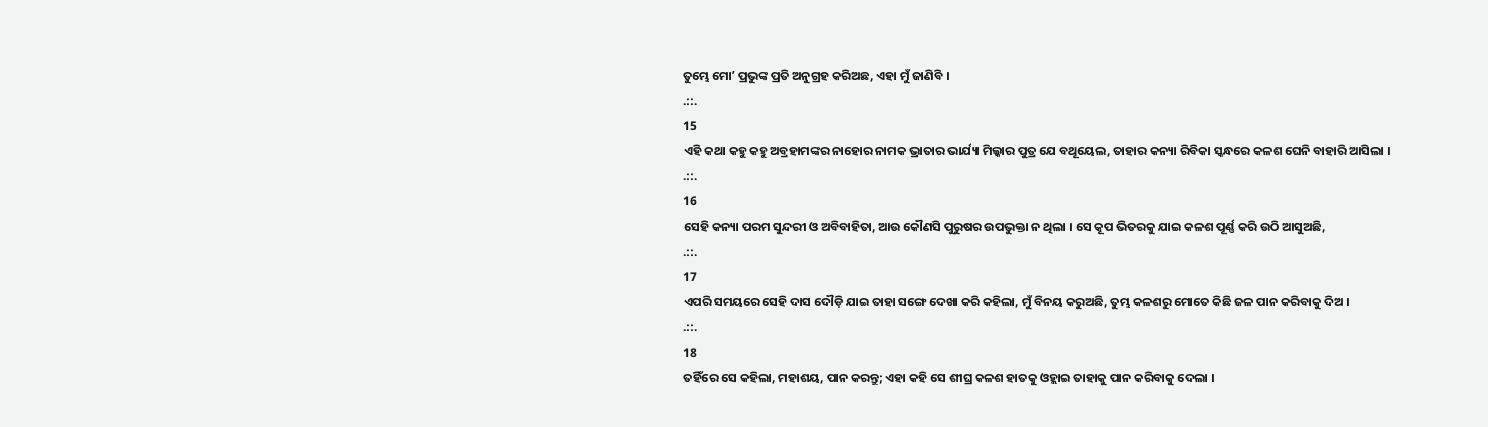ତୁମ୍ଭେ ମୋʼ ପ୍ରଭୁଙ୍କ ପ୍ରତି ଅନୁଗ୍ରହ କରିଅଛ, ଏହା ମୁଁ ଜାଣିବି ।
.::.
15
ଏହି କଥା କହୁ କହୁ ଅବ୍ରହାମଙ୍କର ନାହୋର ନାମକ ଭ୍ରାତାର ଭାର୍ଯ୍ୟା ମିଲ୍କାର ପୁତ୍ର ଯେ ବଥୂୟେଲ, ତାହାର କନ୍ୟା ରିବିକା ସ୍କନ୍ଧରେ କଳଶ ଘେନି ବାହାରି ଆସିଲା ।
.::.
16
ସେହି କନ୍ୟା ପରମ ସୁନ୍ଦରୀ ଓ ଅବିବାହିତା, ଆଉ କୌଣସି ପୁରୁଷର ଉପଭୁକ୍ତା ନ ଥିଲା । ସେ କୂପ ଭିତରକୁ ଯାଇ କଳଶ ପୂର୍ଣ୍ଣ କରି ଉଠି ଆସୁଅଛି,
.::.
17
ଏପରି ସମୟରେ ସେହି ଦାସ ଦୌଡ଼ି ଯାଇ ତାହା ସଙ୍ଗେ ଦେଖା କରି କହିଲା, ମୁଁ ବିନୟ କରୁଅଛି, ତୁମ୍ଭ କଳଶରୁ ମୋତେ କିଛି ଜଳ ପାନ କରିବାକୁ ଦିଅ ।
.::.
18
ତହିଁରେ ସେ କହିଲା, ମହାଶୟ, ପାନ କରନ୍ତୁ; ଏହା କହି ସେ ଶୀଘ୍ର କଳଶ ହାତକୁ ଓହ୍ଲାଇ ତାହାକୁ ପାନ କରିବାକୁ ଦେଲା ।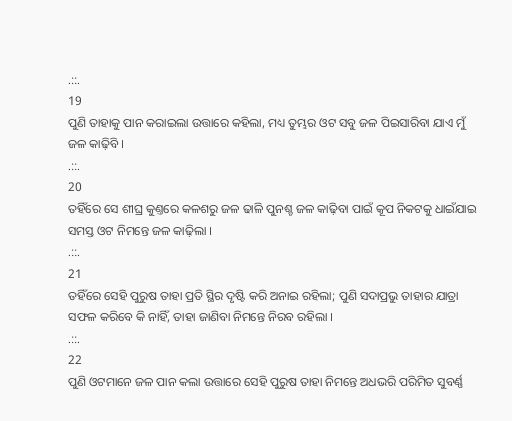.::.
19
ପୁଣି ତାହାକୁ ପାନ କରାଇଲା ଉତ୍ତାରେ କହିଲା, ମଧ୍ୟ ତୁମ୍ଭର ଓଟ ସବୁ ଜଳ ପିଇସାରିବା ଯାଏ ମୁଁ ଜଳ କାଢ଼ିବି ।
.::.
20
ତହିଁରେ ସେ ଶୀଘ୍ର କୁଣ୍ତରେ କଳଶରୁ ଜଳ ଢାଳି ପୁନଶ୍ଚ ଜଳ କାଢ଼ିବା ପାଇଁ କୂପ ନିକଟକୁ ଧାଇଁଯାଇ ସମସ୍ତ ଓଟ ନିମନ୍ତେ ଜଳ କାଢ଼ିଲା ।
.::.
21
ତହିଁରେ ସେହି ପୁରୁଷ ତାହା ପ୍ରତି ସ୍ଥିର ଦୃଷ୍ଟି କରି ଅନାଇ ରହିଲା; ପୁଣି ସଦାପ୍ରଭୁ ତାହାର ଯାତ୍ରା ସଫଳ କରିବେ କି ନାହିଁ, ତାହା ଜାଣିବା ନିମନ୍ତେ ନିରବ ରହିଲା ।
.::.
22
ପୁଣି ଓଟମାନେ ଜଳ ପାନ କଲା ଉତ୍ତାରେ ସେହି ପୁରୁଷ ତାହା ନିମନ୍ତେ ଅଧଭରି ପରିମିତ ସୁବର୍ଣ୍ଣ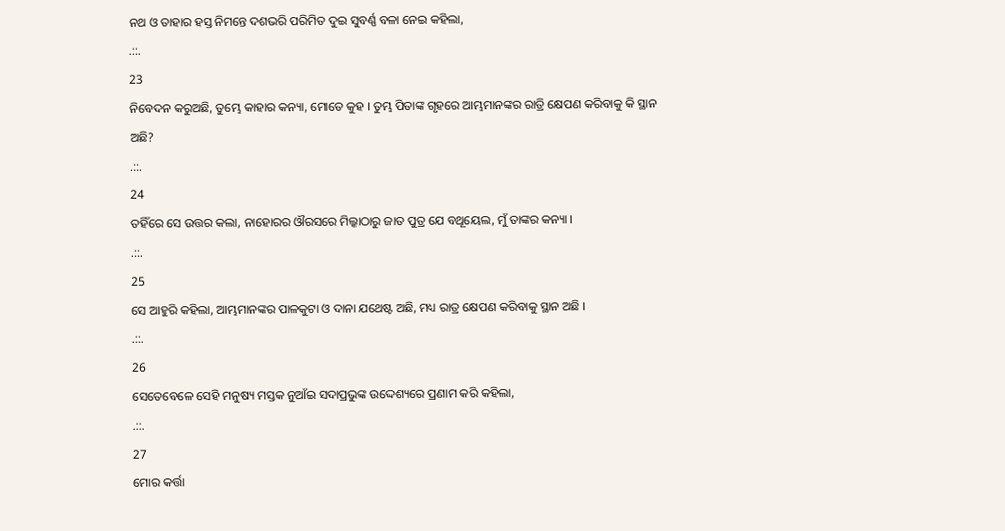ନଥ ଓ ତାହାର ହସ୍ତ ନିମନ୍ତେ ଦଶଭରି ପରିମିତ ଦୁଇ ସୁବର୍ଣ୍ଣ ବଳା ନେଇ କହିଲା,
.::.
23
ନିବେଦନ କରୁଅଛି, ତୁମ୍ଭେ କାହାର କନ୍ୟା, ମୋତେ କୁହ । ତୁମ୍ଭ ପିତାଙ୍କ ଗୃହରେ ଆମ୍ଭମାନଙ୍କର ରାତ୍ରି କ୍ଷେପଣ କରିବାକୁ କି ସ୍ଥାନ ଅଛି?
.::.
24
ତହିଁରେ ସେ ଉତ୍ତର କଲା, ନାହୋରର ଔରସରେ ମିଲ୍କାଠାରୁ ଜାତ ପୁତ୍ର ଯେ ବଥୂୟେଲ, ମୁଁ ତାଙ୍କର କନ୍ୟା ।
.::.
25
ସେ ଆହୁରି କହିଲା, ଆମ୍ଭମାନଙ୍କର ପାଳକୁଟା ଓ ଦାନା ଯଥେଷ୍ଟ ଅଛି, ମଧ୍ୟ ରାତ୍ର କ୍ଷେପଣ କରିବାକୁ ସ୍ଥାନ ଅଛି ।
.::.
26
ସେତେବେଳେ ସେହି ମନୁଷ୍ୟ ମସ୍ତକ ନୁଆଁଇ ସଦାପ୍ରଭୁଙ୍କ ଉଦ୍ଦେଶ୍ୟରେ ପ୍ରଣାମ କରି କହିଲା,
.::.
27
ମୋର କର୍ତ୍ତା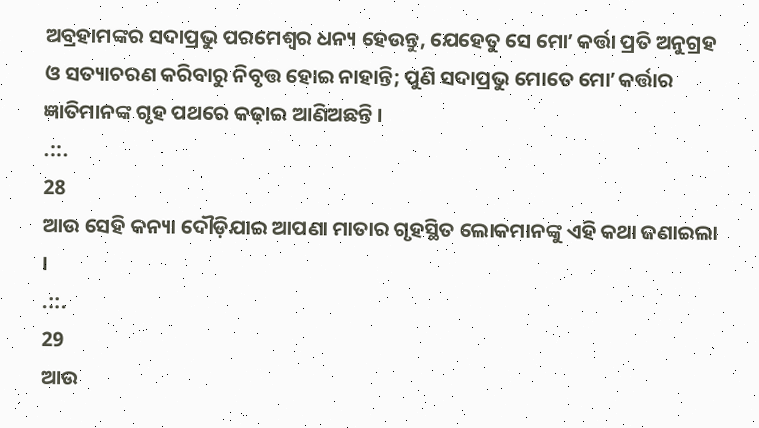ଅବ୍ରହାମଙ୍କର ସଦାପ୍ରଭୁ ପରମେଶ୍ଵର ଧନ୍ୟ ହେଉନ୍ତୁ, ଯେହେତୁ ସେ ମୋʼ କର୍ତ୍ତା ପ୍ରତି ଅନୁଗ୍ରହ ଓ ସତ୍ୟାଚରଣ କରିବାରୁ ନିବୃତ୍ତ ହୋଇ ନାହାନ୍ତି; ପୁଣି ସଦାପ୍ରଭୁ ମୋତେ ମୋʼ କର୍ତ୍ତାର ଜ୍ଞାତିମାନଙ୍କ ଗୃହ ପଥରେ କଢ଼ାଇ ଆଣିଅଛନ୍ତି ।
.::.
28
ଆଉ ସେହି କନ୍ୟା ଦୌଡ଼ିଯାଇ ଆପଣା ମାତାର ଗୃହସ୍ଥିତ ଲୋକମାନଙ୍କୁ ଏହି କଥା ଜଣାଇଲା ।
.::.
29
ଆଉ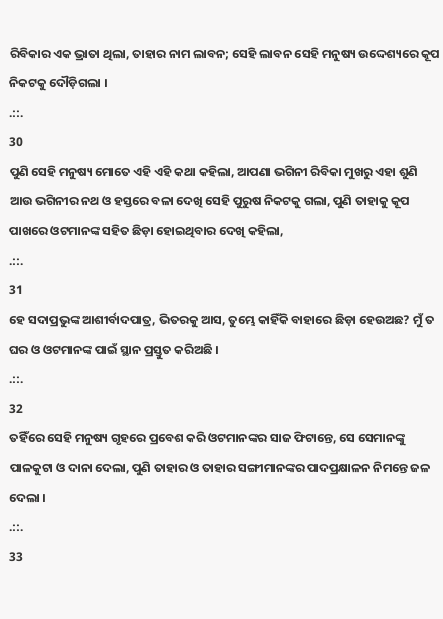ରିବିକାର ଏକ ଭ୍ରାତା ଥିଲା, ତାହାର ନାମ ଲାବନ; ସେହି ଲାବନ ସେହି ମନୁଷ୍ୟ ଉଦ୍ଦେଶ୍ୟରେ କୂପ ନିକଟକୁ ଦୌଡ଼ିଗଲା ।
.::.
30
ପୁଣି ସେହି ମନୁଷ୍ୟ ମୋତେ ଏହି ଏହି କଥା କହିଲା, ଆପଣା ଭଗିନୀ ରିବିକା ମୁଖରୁ ଏହା ଶୁଣି ଆଉ ଭଗିନୀର ନଥ ଓ ହସ୍ତରେ ବଳା ଦେଖି ସେହି ପୁରୁଷ ନିକଟକୁ ଗଲା, ପୁଣି ତାହାକୁ କୂପ ପାଖରେ ଓଟମାନଙ୍କ ସହିତ ଛିଡ଼ା ହୋଇଥିବାର ଦେଖି କହିଲା,
.::.
31
ହେ ସଦାପ୍ରଭୁଙ୍କ ଆଶୀର୍ବାଦପାତ୍ର, ଭିତରକୁ ଆସ, ତୁମ୍ଭେ କାହିଁକି ବାହାରେ ଛିଡ଼ା ହେଉଅଛ? ମୁଁ ତ ଘର ଓ ଓଟମାନଙ୍କ ପାଇଁ ସ୍ଥାନ ପ୍ରସ୍ତୁତ କରିଅଛି ।
.::.
32
ତହିଁରେ ସେହି ମନୁଷ୍ୟ ଗୃହରେ ପ୍ରବେଶ କରି ଓଟମାନଙ୍କର ସାଜ ଫିଟାନ୍ତେ, ସେ ସେମାନଙ୍କୁ ପାଳକୁଟା ଓ ଦାନା ଦେଲା, ପୁଣି ତାହାର ଓ ତାହାର ସଙ୍ଗୀମାନଙ୍କର ପାଦପ୍ରକ୍ଷାଳନ ନିମନ୍ତେ ଜଳ ଦେଲା ।
.::.
33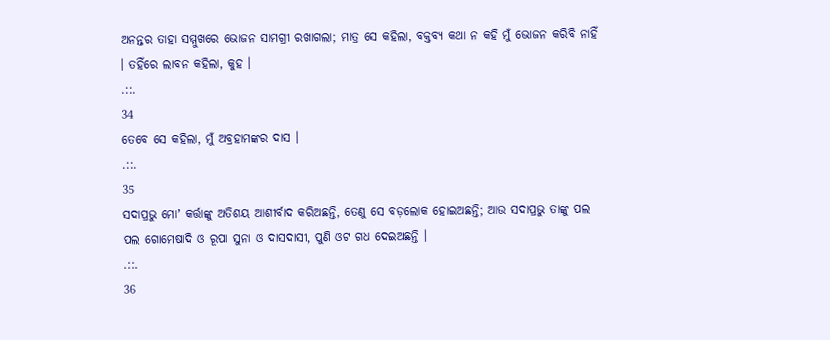ଅନନ୍ତର ତାହା ସମ୍ମୁଖରେ ଭୋଜନ ସାମଗ୍ରୀ ରଖାଗଲା; ମାତ୍ର ସେ କହିଲା, ବକ୍ତବ୍ୟ କଥା ନ କହି ମୁଁ ଭୋଜନ କରିବି ନାହିଁ । ତହିଁରେ ଲାବନ କହିଲା, କୁହ ।
.::.
34
ତେବେ ସେ କହିଲା, ମୁଁ ଅବ୍ରହାମଙ୍କର ଦାସ ।
.::.
35
ସଦାପ୍ରଭୁ ମୋʼ କର୍ତ୍ତାଙ୍କୁ ଅତିଶୟ ଆଶୀର୍ବାଦ କରିଅଛନ୍ତି, ତେଣୁ ସେ ବଡ଼ଲୋକ ହୋଇଅଛନ୍ତି; ଆଉ ସଦାପ୍ରଭୁ ତାଙ୍କୁ ପଲ ପଲ ଗୋମେଷାଦି ଓ ରୂପା ସୁନା ଓ ଦାସଦାସୀ, ପୁଣି ଓଟ ଗଧ ଦେଇଅଛନ୍ତି ।
.::.
36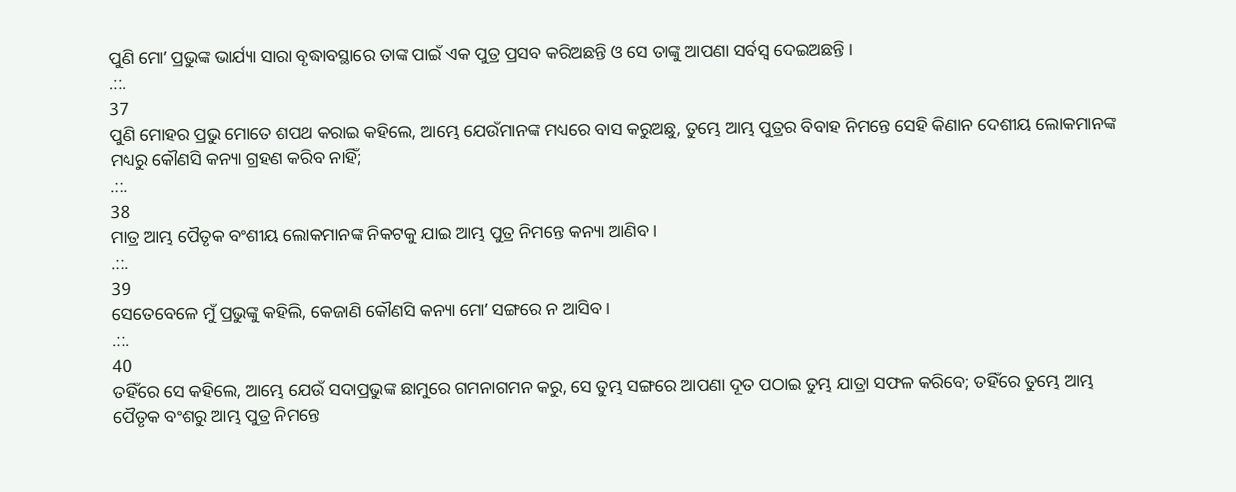ପୁଣି ମୋʼ ପ୍ରଭୁଙ୍କ ଭାର୍ଯ୍ୟା ସାରା ବୃଦ୍ଧାବସ୍ଥାରେ ତାଙ୍କ ପାଇଁ ଏକ ପୁତ୍ର ପ୍ରସବ କରିଅଛନ୍ତି ଓ ସେ ତାଙ୍କୁ ଆପଣା ସର୍ବସ୍ଵ ଦେଇଅଛନ୍ତି ।
.::.
37
ପୁଣି ମୋହର ପ୍ରଭୁ ମୋତେ ଶପଥ କରାଇ କହିଲେ, ଆମ୍ଭେ ଯେଉଁମାନଙ୍କ ମଧ୍ୟରେ ବାସ କରୁଅଛୁ, ତୁମ୍ଭେ ଆମ୍ଭ ପୁତ୍ରର ବିବାହ ନିମନ୍ତେ ସେହି କିଣାନ ଦେଶୀୟ ଲୋକମାନଙ୍କ ମଧ୍ୟରୁ କୌଣସି କନ୍ୟା ଗ୍ରହଣ କରିବ ନାହିଁ;
.::.
38
ମାତ୍ର ଆମ୍ଭ ପୈତୃକ ବଂଶୀୟ ଲୋକମାନଙ୍କ ନିକଟକୁ ଯାଇ ଆମ୍ଭ ପୁତ୍ର ନିମନ୍ତେ କନ୍ୟା ଆଣିବ ।
.::.
39
ସେତେବେଳେ ମୁଁ ପ୍ରଭୁଙ୍କୁ କହିଲି, କେଜାଣି କୌଣସି କନ୍ୟା ମୋʼ ସଙ୍ଗରେ ନ ଆସିବ ।
.::.
40
ତହିଁରେ ସେ କହିଲେ, ଆମ୍ଭେ ଯେଉଁ ସଦାପ୍ରଭୁଙ୍କ ଛାମୁରେ ଗମନାଗମନ କରୁ, ସେ ତୁମ୍ଭ ସଙ୍ଗରେ ଆପଣା ଦୂତ ପଠାଇ ତୁମ୍ଭ ଯାତ୍ରା ସଫଳ କରିବେ; ତହିଁରେ ତୁମ୍ଭେ ଆମ୍ଭ ପୈତୃକ ବଂଶରୁ ଆମ୍ଭ ପୁତ୍ର ନିମନ୍ତେ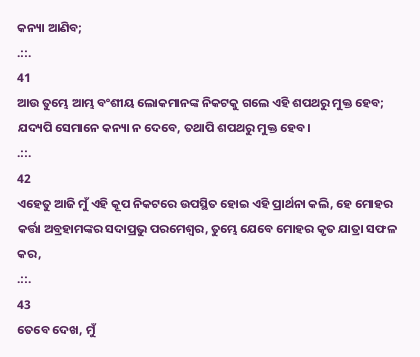କନ୍ୟା ଆଣିବ;
.::.
41
ଆଉ ତୁମ୍ଭେ ଆମ୍ଭ ବଂଶୀୟ ଲୋକମାନଙ୍କ ନିକଟକୁ ଗଲେ ଏହି ଶପଥରୁ ମୁକ୍ତ ହେବ; ଯଦ୍ୟପି ସେମାନେ କନ୍ୟା ନ ଦେବେ, ତଥାପି ଶପଥରୁ ମୁକ୍ତ ହେବ।
.::.
42
ଏହେତୁ ଆଜି ମୁଁ ଏହି କୂପ ନିକଟରେ ଉପସ୍ଥିତ ହୋଇ ଏହି ପ୍ରାର୍ଥନା କଲି, ହେ ମୋହର କର୍ତ୍ତା ଅବ୍ରହାମଙ୍କର ସଦାପ୍ରଭୁ ପରମେଶ୍ଵର, ତୁମ୍ଭେ ଯେବେ ମୋହର କୃତ ଯାତ୍ରା ସଫଳ କର,
.::.
43
ତେବେ ଦେଖ, ମୁଁ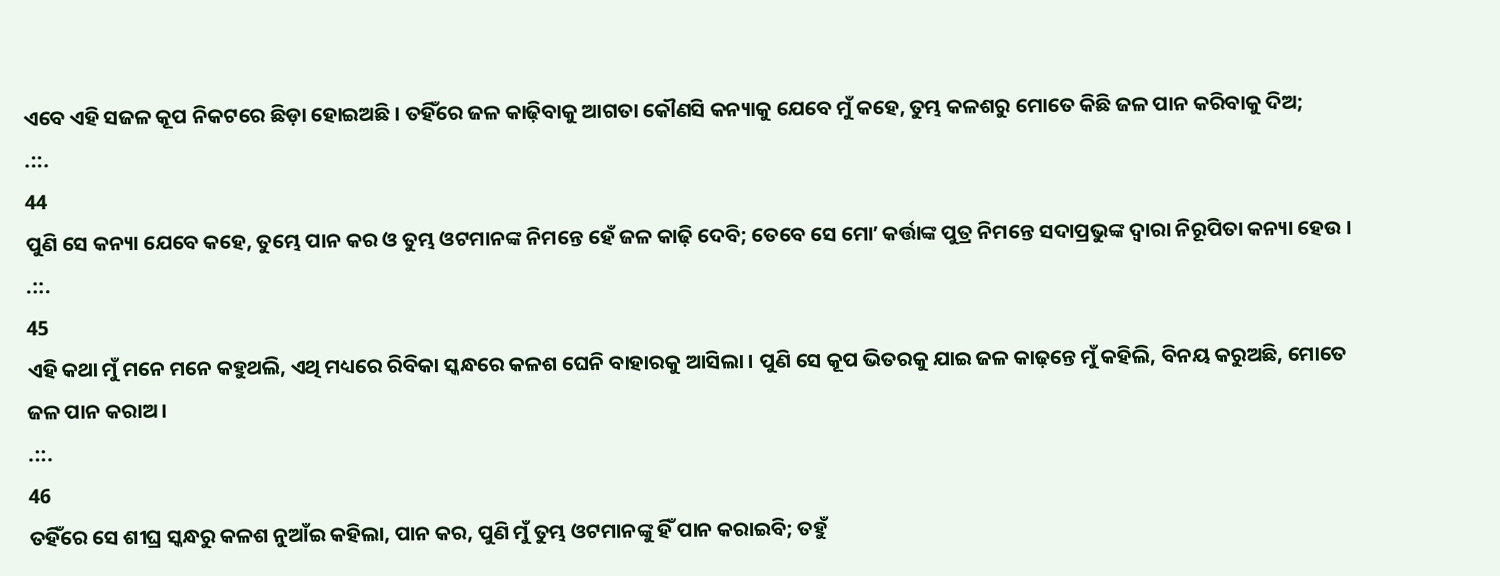ଏବେ ଏହି ସଜଳ କୂପ ନିକଟରେ ଛିଡ଼ା ହୋଇଅଛି । ତହିଁରେ ଜଳ କାଢ଼ିବାକୁ ଆଗତା କୌଣସି କନ୍ୟାକୁ ଯେବେ ମୁଁ କହେ, ତୁମ୍ଭ କଳଶରୁ ମୋତେ କିଛି ଜଳ ପାନ କରିବାକୁ ଦିଅ;
.::.
44
ପୁଣି ସେ କନ୍ୟା ଯେବେ କହେ, ତୁମ୍ଭେ ପାନ କର ଓ ତୁମ୍ଭ ଓଟମାନଙ୍କ ନିମନ୍ତେ ହେଁ ଜଳ କାଢ଼ି ଦେବି; ତେବେ ସେ ମୋʼ କର୍ତ୍ତାଙ୍କ ପୁତ୍ର ନିମନ୍ତେ ସଦାପ୍ରଭୁଙ୍କ ଦ୍ଵାରା ନିରୂପିତା କନ୍ୟା ହେଉ ।
.::.
45
ଏହି କଥା ମୁଁ ମନେ ମନେ କହୁଥଲି, ଏଥି ମଧ୍ୟରେ ରିବିକା ସ୍କନ୍ଧରେ କଳଶ ଘେନି ବାହାରକୁ ଆସିଲା । ପୁଣି ସେ କୂପ ଭିତରକୁ ଯାଇ ଜଳ କାଢ଼ନ୍ତେ ମୁଁ କହିଲି, ବିନୟ କରୁଅଛି, ମୋତେ ଜଳ ପାନ କରାଅ ।
.::.
46
ତହିଁରେ ସେ ଶୀଘ୍ର ସ୍କନ୍ଧରୁ କଳଶ ନୁଆଁଇ କହିଲା, ପାନ କର, ପୁଣି ମୁଁ ତୁମ୍ଭ ଓଟମାନଙ୍କୁ ହିଁ ପାନ କରାଇବି; ତହୁଁ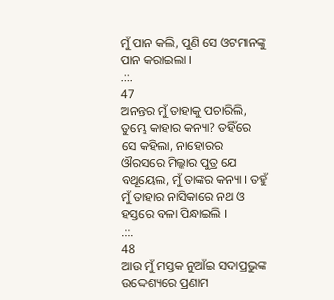ମୁଁ ପାନ କଲି, ପୁଣି ସେ ଓଟମାନଙ୍କୁ ପାନ କରାଇଲା ।
.::.
47
ଅନନ୍ତର ମୁଁ ତାହାକୁ ପଚାରିଲି, ତୁମ୍ଭେ କାହାର କନ୍ୟା? ତହିଁରେ ସେ କହିଲା, ନାହୋରର ଔରସରେ ମିଲ୍କାର ପୁତ୍ର ଯେ ବଥୂୟେଲ, ମୁଁ ତାଙ୍କର କନ୍ୟା । ତହୁଁ ମୁଁ ତାହାର ନାସିକାରେ ନଥ ଓ ହସ୍ତରେ ବଳା ପିନ୍ଧାଇଲି ।
.::.
48
ଆଉ ମୁଁ ମସ୍ତକ ନୁଆଁଇ ସଦାପ୍ରଭୁଙ୍କ ଉଦ୍ଦେଶ୍ୟରେ ପ୍ରଣାମ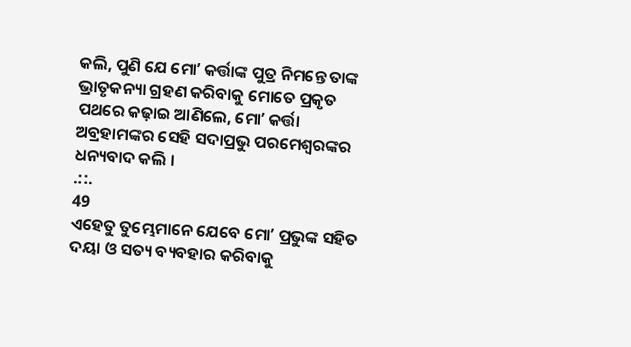କଲି, ପୁଣି ଯେ ମୋʼ କର୍ତ୍ତାଙ୍କ ପୁତ୍ର ନିମନ୍ତେ ତାଙ୍କ ଭ୍ରାତୃକନ୍ୟା ଗ୍ରହଣ କରିବାକୁ ମୋତେ ପ୍ରକୃତ ପଥରେ କଢ଼ାଇ ଆଣିଲେ, ମୋʼ କର୍ତ୍ତା ଅବ୍ରହାମଙ୍କର ସେହି ସଦାପ୍ରଭୁ ପରମେଶ୍ଵରଙ୍କର ଧନ୍ୟବାଦ କଲି ।
.::.
49
ଏହେତୁ ତୁମ୍ଭେମାନେ ଯେବେ ମୋʼ ପ୍ରଭୁଙ୍କ ସହିତ ଦୟା ଓ ସତ୍ୟ ବ୍ୟବହାର କରିବାକୁ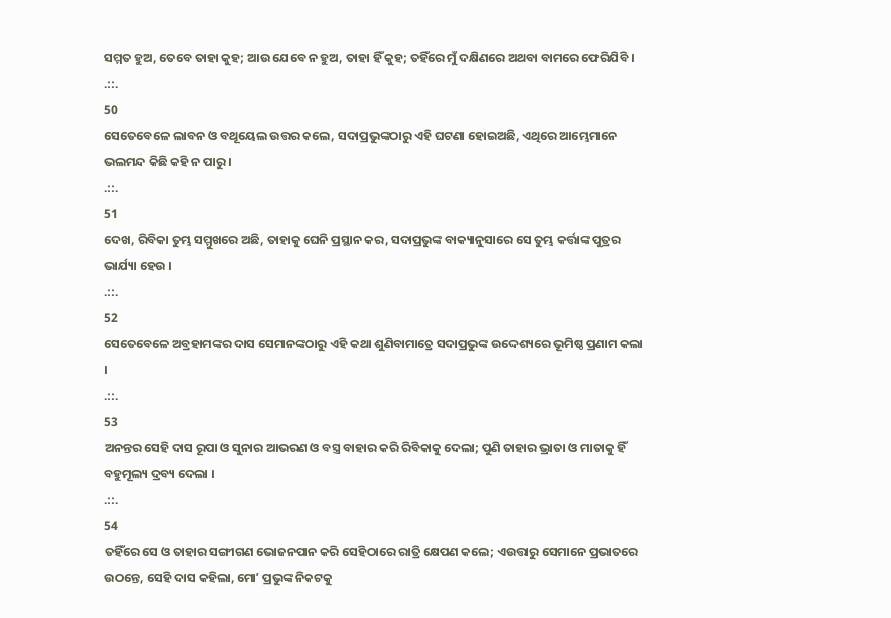ସମ୍ମତ ହୁଅ, ତେବେ ତାହା କୁହ; ଆଉ ଯେବେ ନ ହୁଅ, ତାହା ହିଁ କୁହ; ତହିଁରେ ମୁଁ ଦକ୍ଷିଣରେ ଅଥବା ବାମରେ ଫେରିଯିବି ।
.::.
50
ସେତେବେଳେ ଲାବନ ଓ ବଥୂୟେଲ ଉତ୍ତର କଲେ, ସଦାପ୍ରଭୁଙ୍କଠାରୁ ଏହି ଘଟଣା ହୋଇଅଛି, ଏଥିରେ ଆମ୍ଭେମାନେ ଭଲମନ୍ଦ କିଛି କହି ନ ପାରୁ ।
.::.
51
ଦେଖ, ରିବିକା ତୁମ୍ଭ ସମ୍ମୁଖରେ ଅଛି, ତାହାକୁ ଘେନି ପ୍ରସ୍ଥାନ କର, ସଦାପ୍ରଭୁଙ୍କ ବାକ୍ୟାନୁସାରେ ସେ ତୁମ୍ଭ କର୍ତ୍ତାଙ୍କ ପୁତ୍ରର ଭାର୍ଯ୍ୟା ହେଉ ।
.::.
52
ସେତେବେଳେ ଅବ୍ରହାମଙ୍କର ଦାସ ସେମାନଙ୍କଠାରୁ ଏହି କଥା ଶୁଣିବାମାତ୍ରେ ସଦାପ୍ରଭୁଙ୍କ ଉଦ୍ଦେଶ୍ୟରେ ଭୂମିଷ୍ଠ ପ୍ରଣାମ କଲା ।
.::.
53
ଅନନ୍ତର ସେହି ଦାସ ରୂପା ଓ ସୁନାର ଆଭରଣ ଓ ବସ୍ତ୍ର ବାହାର କରି ରିବିକାକୁ ଦେଲା; ପୁଣି ତାହାର ଭ୍ରାତା ଓ ମାତାକୁ ହିଁ ବହୁମୂଲ୍ୟ ଦ୍ରବ୍ୟ ଦେଲା ।
.::.
54
ତହିଁରେ ସେ ଓ ତାହାର ସଙ୍ଗୀଗଣ ଭୋଜନପାନ କରି ସେହିଠାରେ ରାତ୍ରି କ୍ଷେପଣ କଲେ; ଏଉତ୍ତାରୁ ସେମାନେ ପ୍ରଭାତରେ ଉଠନ୍ତେ, ସେହି ଦାସ କହିଲା, ମୋʼ ପ୍ରଭୁଙ୍କ ନିକଟକୁ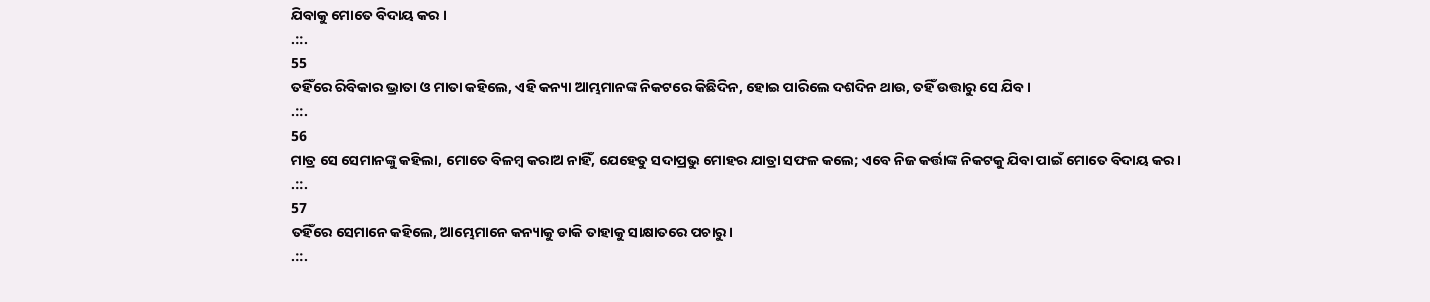ଯିବାକୁ ମୋତେ ବିଦାୟ କର ।
.::.
55
ତହିଁରେ ରିବିକାର ଭ୍ରାତା ଓ ମାତା କହିଲେ, ଏହି କନ୍ୟା ଆମ୍ଭମାନଙ୍କ ନିକଟରେ କିଛିଦିନ, ହୋଇ ପାରିଲେ ଦଶଦିନ ଥାଉ, ତହିଁ ଉତ୍ତାରୁ ସେ ଯିବ ।
.::.
56
ମାତ୍ର ସେ ସେମାନଙ୍କୁ କହିଲା, ମୋତେ ବିଳମ୍ଵ କରାଅ ନାହିଁ, ଯେହେତୁ ସଦାପ୍ରଭୁ ମୋହର ଯାତ୍ରା ସଫଳ କଲେ; ଏବେ ନିଜ କର୍ତ୍ତାଙ୍କ ନିକଟକୁ ଯିବା ପାଇଁ ମୋତେ ବିଦାୟ କର ।
.::.
57
ତହିଁରେ ସେମାନେ କହିଲେ, ଆମ୍ଭେମାନେ କନ୍ୟାକୁ ଡାକି ତାହାକୁ ସାକ୍ଷାତରେ ପଚାରୁ ।
.::.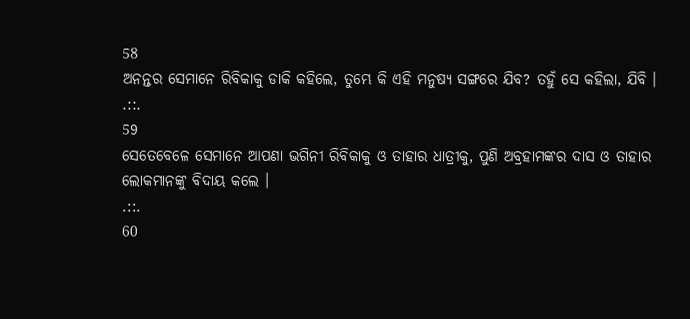58
ଅନନ୍ତର ସେମାନେ ରିବିକାକୁ ଡାକି କହିଲେ, ତୁମ୍ଭେ କି ଏହି ମନୁଷ୍ୟ ସଙ୍ଗରେ ଯିବ? ତହୁଁ ସେ କହିଲା, ଯିବି ।
.::.
59
ସେତେବେଳେ ସେମାନେ ଆପଣା ଭଗିନୀ ରିବିକାକୁ ଓ ତାହାର ଧାତ୍ରୀକୁ, ପୁଣି ଅବ୍ରହାମଙ୍କର ଦାସ ଓ ତାହାର ଲୋକମାନଙ୍କୁ ବିଦାୟ କଲେ ।
.::.
60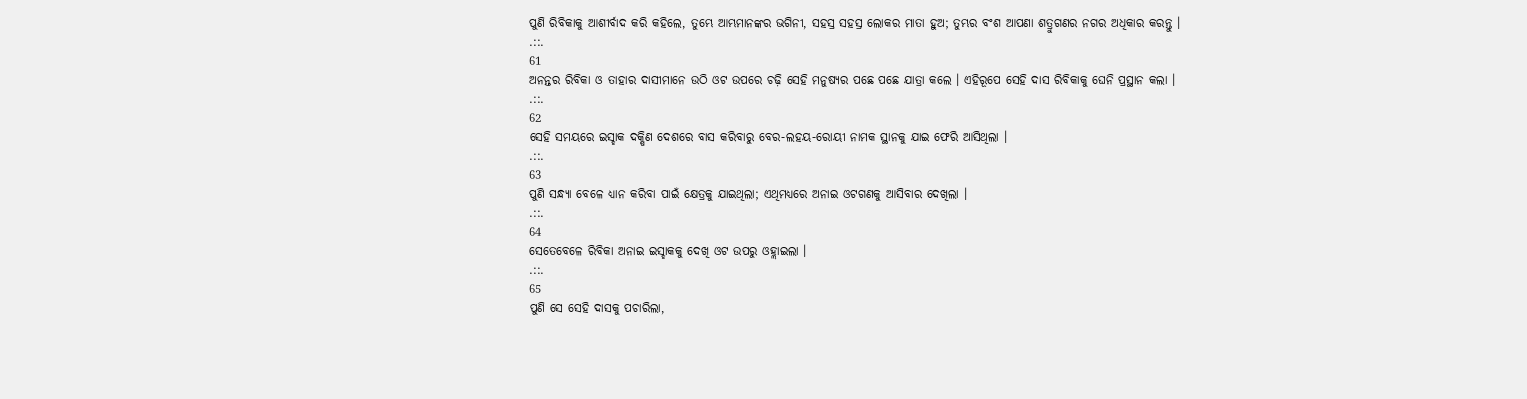ପୁଣି ରିବିକାକୁ ଆଶୀର୍ବାଦ କରି କହିଲେ, ତୁମ୍ଭେ ଆମ୍ଭମାନଙ୍କର ଭଗିନୀ, ସହସ୍ର ସହସ୍ର ଲୋକର ମାତା ହୁଅ; ତୁମ୍ଭର ବଂଶ ଆପଣା ଶତ୍ରୁଗଣର ନଗର ଅଧିକାର କରନ୍ତୁ ।
.::.
61
ଅନନ୍ତର ରିବିକା ଓ ତାହାର ଦାସୀମାନେ ଉଠି ଓଟ ଉପରେ ଚଢ଼ି ସେହି ମନୁଷ୍ୟର ପଛେ ପଛେ ଯାତ୍ରା କଲେ । ଏହିରୂପେ ସେହି ଦାସ ରିବିକାକୁ ଘେନି ପ୍ରସ୍ଥାନ କଲା ।
.::.
62
ସେହି ସମୟରେ ଇସ୍ହାକ ଦକ୍ଷିଣ ଦେଶରେ ବାସ କରିବାରୁ ବେର-ଲହୟ-ରୋୟୀ ନାମକ ସ୍ଥାନକୁ ଯାଇ ଫେରି ଆସିଥିଲା ।
.::.
63
ପୁଣି ସନ୍ଧ୍ୟା ବେଳେ ଧ୍ୟାନ କରିବା ପାଇଁ କ୍ଷେତ୍ରକୁ ଯାଇଥିଲା; ଏଥିମଧ୍ୟରେ ଅନାଇ ଓଟଗଣକୁ ଆସିବାର ଦେଖିଲା ।
.::.
64
ସେତେବେଳେ ରିବିକା ଅନାଇ ଇସ୍ହାକକୁ ଦେଖି ଓଟ ଉପରୁ ଓହ୍ଲାଇଲା ।
.::.
65
ପୁଣି ସେ ସେହି ଦାସକୁ ପଚାରିଲା,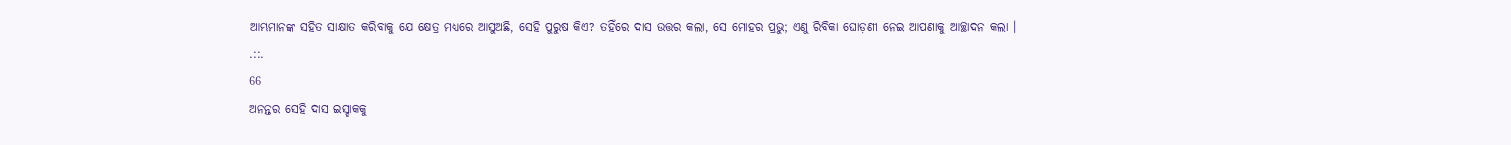ଆମ୍ଭମାନଙ୍କ ସହିତ ସାକ୍ଷାତ କରିବାକୁ ଯେ କ୍ଷେତ୍ର ମଧ୍ୟରେ ଆସୁଅଛି, ସେହି ପୁରୁଷ କିଏ? ତହିଁରେ ଦାସ ଉତ୍ତର କଲା, ସେ ମୋହର ପ୍ରଭୁ; ଏଣୁ ରିବିକା ଘୋଡ଼ଣୀ ନେଇ ଆପଣାକୁ ଆଚ୍ଛାଦନ କଲା ।
.::.
66
ଅନନ୍ତର ସେହି ଦାସ ଇସ୍ହାକକୁ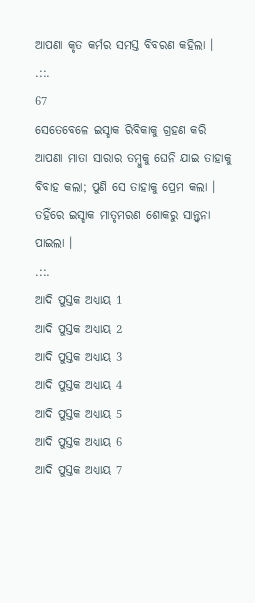ଆପଣା କୃତ କର୍ମର ସମସ୍ତ ବିବରଣ କହିଲା ।
.::.
67
ସେତେବେଳେ ଇସ୍ହାକ ରିବିକାକୁ ଗ୍ରହଣ କରି ଆପଣା ମାତା ସାରାର ତମ୍ଵୁକୁ ଘେନି ଯାଇ ତାହାକୁ ବିବାହ କଲା; ପୁଣି ସେ ତାହାକୁ ପ୍ରେମ କଲା । ତହିଁରେ ଇସ୍ହାକ ମାତୃମରଣ ଶୋକରୁ ସାନ୍ତ୍ଵନା ପାଇଲା ।
.::.
ଆଦି ପୁସ୍ତକ ଅଧ୍ୟାୟ 1
ଆଦି ପୁସ୍ତକ ଅଧ୍ୟାୟ 2
ଆଦି ପୁସ୍ତକ ଅଧ୍ୟାୟ 3
ଆଦି ପୁସ୍ତକ ଅଧ୍ୟାୟ 4
ଆଦି ପୁସ୍ତକ ଅଧ୍ୟାୟ 5
ଆଦି ପୁସ୍ତକ ଅଧ୍ୟାୟ 6
ଆଦି ପୁସ୍ତକ ଅଧ୍ୟାୟ 7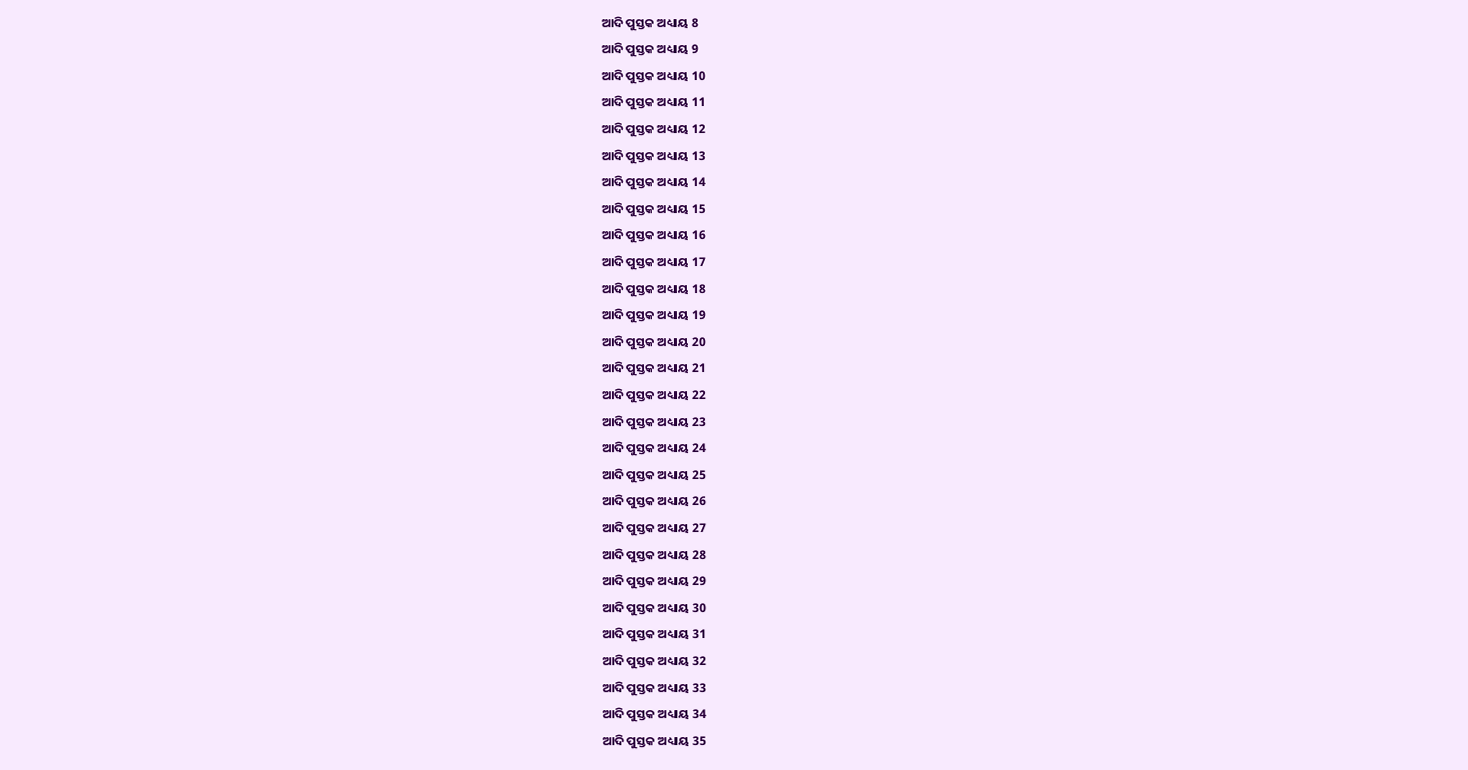ଆଦି ପୁସ୍ତକ ଅଧ୍ୟାୟ 8
ଆଦି ପୁସ୍ତକ ଅଧ୍ୟାୟ 9
ଆଦି ପୁସ୍ତକ ଅଧ୍ୟାୟ 10
ଆଦି ପୁସ୍ତକ ଅଧ୍ୟାୟ 11
ଆଦି ପୁସ୍ତକ ଅଧ୍ୟାୟ 12
ଆଦି ପୁସ୍ତକ ଅଧ୍ୟାୟ 13
ଆଦି ପୁସ୍ତକ ଅଧ୍ୟାୟ 14
ଆଦି ପୁସ୍ତକ ଅଧ୍ୟାୟ 15
ଆଦି ପୁସ୍ତକ ଅଧ୍ୟାୟ 16
ଆଦି ପୁସ୍ତକ ଅଧ୍ୟାୟ 17
ଆଦି ପୁସ୍ତକ ଅଧ୍ୟାୟ 18
ଆଦି ପୁସ୍ତକ ଅଧ୍ୟାୟ 19
ଆଦି ପୁସ୍ତକ ଅଧ୍ୟାୟ 20
ଆଦି ପୁସ୍ତକ ଅଧ୍ୟାୟ 21
ଆଦି ପୁସ୍ତକ ଅଧ୍ୟାୟ 22
ଆଦି ପୁସ୍ତକ ଅଧ୍ୟାୟ 23
ଆଦି ପୁସ୍ତକ ଅଧ୍ୟାୟ 24
ଆଦି ପୁସ୍ତକ ଅଧ୍ୟାୟ 25
ଆଦି ପୁସ୍ତକ ଅଧ୍ୟାୟ 26
ଆଦି ପୁସ୍ତକ ଅଧ୍ୟାୟ 27
ଆଦି ପୁସ୍ତକ ଅଧ୍ୟାୟ 28
ଆଦି ପୁସ୍ତକ ଅଧ୍ୟାୟ 29
ଆଦି ପୁସ୍ତକ ଅଧ୍ୟାୟ 30
ଆଦି ପୁସ୍ତକ ଅଧ୍ୟାୟ 31
ଆଦି ପୁସ୍ତକ ଅଧ୍ୟାୟ 32
ଆଦି ପୁସ୍ତକ ଅଧ୍ୟାୟ 33
ଆଦି ପୁସ୍ତକ ଅଧ୍ୟାୟ 34
ଆଦି ପୁସ୍ତକ ଅଧ୍ୟାୟ 35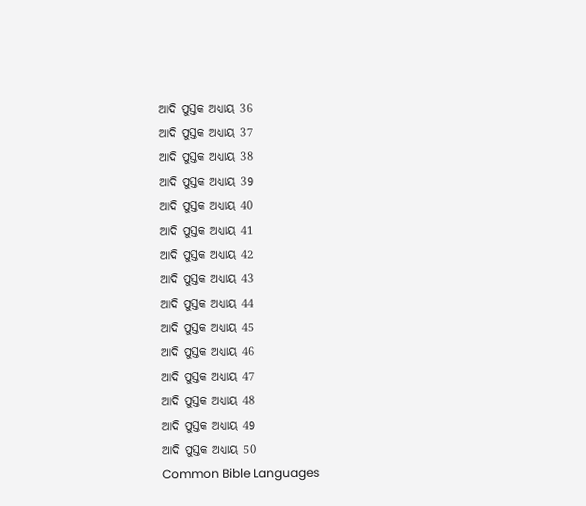ଆଦି ପୁସ୍ତକ ଅଧ୍ୟାୟ 36
ଆଦି ପୁସ୍ତକ ଅଧ୍ୟାୟ 37
ଆଦି ପୁସ୍ତକ ଅଧ୍ୟାୟ 38
ଆଦି ପୁସ୍ତକ ଅଧ୍ୟାୟ 39
ଆଦି ପୁସ୍ତକ ଅଧ୍ୟାୟ 40
ଆଦି ପୁସ୍ତକ ଅଧ୍ୟାୟ 41
ଆଦି ପୁସ୍ତକ ଅଧ୍ୟାୟ 42
ଆଦି ପୁସ୍ତକ ଅଧ୍ୟାୟ 43
ଆଦି ପୁସ୍ତକ ଅଧ୍ୟାୟ 44
ଆଦି ପୁସ୍ତକ ଅଧ୍ୟାୟ 45
ଆଦି ପୁସ୍ତକ ଅଧ୍ୟାୟ 46
ଆଦି ପୁସ୍ତକ ଅଧ୍ୟାୟ 47
ଆଦି ପୁସ୍ତକ ଅଧ୍ୟାୟ 48
ଆଦି ପୁସ୍ତକ ଅଧ୍ୟାୟ 49
ଆଦି ପୁସ୍ତକ ଅଧ୍ୟାୟ 50
Common Bible Languages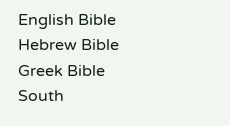English Bible
Hebrew Bible
Greek Bible
South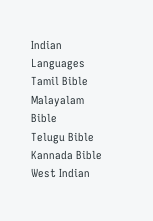Indian Languages
Tamil Bible
Malayalam Bible
Telugu Bible
Kannada Bible
West Indian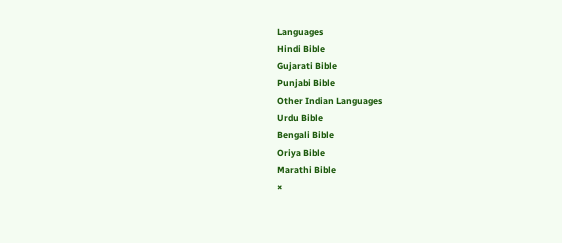Languages
Hindi Bible
Gujarati Bible
Punjabi Bible
Other Indian Languages
Urdu Bible
Bengali Bible
Oriya Bible
Marathi Bible
×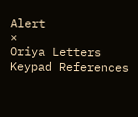Alert
×
Oriya Letters Keypad References